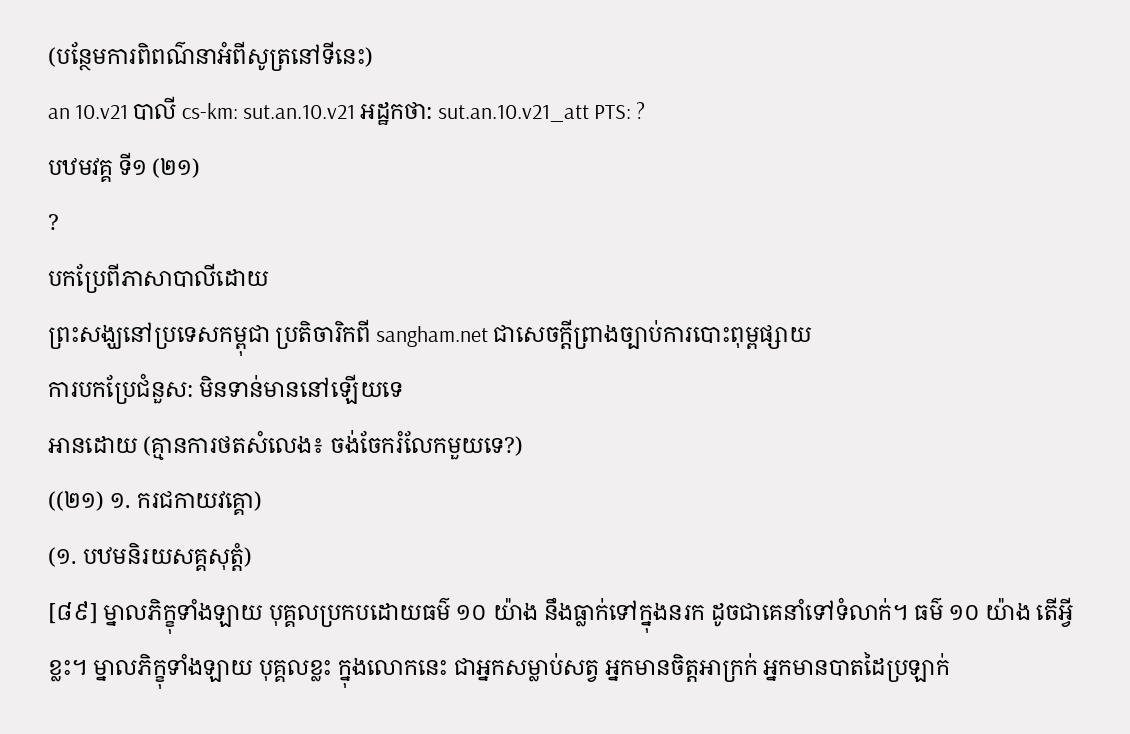(បន្ថែមការពិពណ៌នាអំពីសូត្រនៅទីនេះ)
an 10.v21 បាលី cs-km: sut.an.10.v21 អដ្ឋកថា: sut.an.10.v21_att PTS: ?
បឋមវគ្គ ទី១ (២១)
?
បកប្រែពីភាសាបាលីដោយ
ព្រះសង្ឃនៅប្រទេសកម្ពុជា ប្រតិចារិកពី sangham.net ជាសេចក្តីព្រាងច្បាប់ការបោះពុម្ពផ្សាយ
ការបកប្រែជំនួស: មិនទាន់មាននៅឡើយទេ
អានដោយ (គ្មានការថតសំលេង៖ ចង់ចែករំលែកមួយទេ?)
((២១) ១. ករជកាយវគ្គោ)
(១. បឋមនិរយសគ្គសុត្តំ)
[៨៩] ម្នាលភិក្ខុទាំងឡាយ បុគ្គលប្រកបដោយធម៌ ១០ យ៉ាង នឹងធ្លាក់ទៅក្នុងនរក ដូចជាគេនាំទៅទំលាក់។ ធម៌ ១០ យ៉ាង តើអ្វីខ្លះ។ ម្នាលភិក្ខុទាំងឡាយ បុគ្គលខ្លះ ក្នុងលោកនេះ ជាអ្នកសម្លាប់សត្វ អ្នកមានចិត្តអាក្រក់ អ្នកមានបាតដៃប្រឡាក់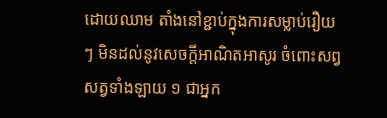ដោយឈាម តាំងនៅខ្ជាប់ក្នុងការសម្លាប់រឿយ ៗ មិនដល់នូវសេចក្តីអាណិតអាសូរ ចំពោះសព្វសត្វទាំងឡាយ ១ ជាអ្នក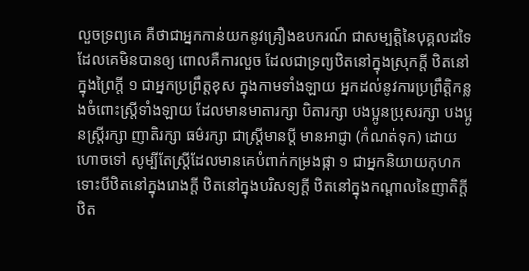លួចទ្រព្យគេ គឺថាជាអ្នកកាន់យកនូវគ្រឿងឧបករណ៍ ជាសម្បត្តិនៃបុគ្គលដទៃដែលគេមិនបានឲ្យ ពោលគឺការលួច ដែលជាទ្រព្យឋិតនៅក្នុងស្រុកក្តី ឋិតនៅក្នុងព្រៃក្តី ១ ជាអ្នកប្រព្រឹត្តខុស ក្នុងកាមទាំងឡាយ អ្នកដល់នូវការប្រព្រឹត្តិកន្លងចំពោះស្រ្តីទាំងឡាយ ដែលមានមាតារក្សា បិតារក្សា បងប្អូនប្រុសរក្សា បងប្អូនស្រី្តរក្សា ញាតិរក្សា ធម៌រក្សា ជាស្រ្តីមានប្តី មានអាជ្ញា (កំណត់ទុក) ដោយហោចទៅ សូម្បីតែស្រ្តីដែលមានគេបំពាក់កម្រងផ្កា ១ ជាអ្នកនិយាយកុហក ទោះបីឋិតនៅក្នុងរោងក្តី ឋិតនៅក្នុងបរិសទ្យក្តី ឋិតនៅក្នុងកណ្តាលនៃញាតិក្តី ឋិត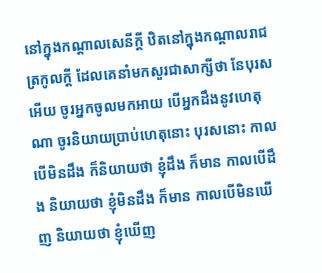នៅក្នុងកណ្តាលសេនីក្តី ឋិតនៅក្នុងកណ្តាលរាជត្រកូលក្តី ដែលគេនាំមកសួរជាសាក្សីថា នែបុរសអើយ ចូរអ្នកចូលមកអាយ បើអ្នកដឹងនូវហេតុណា ចូរនិយាយប្រាប់ហេតុនោះ បុរសនោះ កាលបើមិនដឹង ក៏និយាយថា ខ្ញុំដឹង ក៏មាន កាលបើដឹង និយាយថា ខ្ញុំមិនដឹង ក៏មាន កាលបើមិនឃើញ និយាយថា ខ្ញុំឃើញ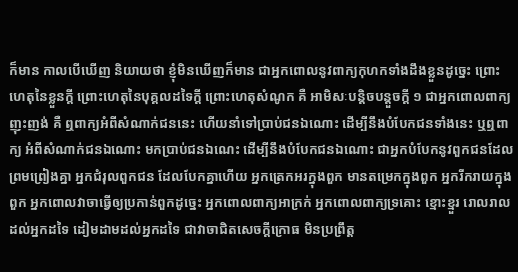ក៏មាន កាលបើឃើញ និយាយថា ខ្ញុំមិនឃើញក៏មាន ជាអ្នកពោលនូវពាក្យកុហកទាំងដឹងខ្លួនដូច្នេះ ព្រោះហេតុនៃខ្លួនក្តី ព្រោះហេតុនៃបុគ្គលដទៃក្តី ព្រោះហេតុសំណូក គឺ អាមិសៈបន្តិចបន្តួចក្តី ១ ជាអ្នកពោលពាក្យញុះញង់ គឺ ឮពាក្យអំពីសំណាក់ជននេះ ហើយនាំទៅប្រាប់ជនឯណោះ ដើម្បីនឹងបំបែកជនទាំងនេះ ឬឮពាក្យ អំពីសំណាក់ជនឯណោះ មកប្រាប់ជនឯណេះ ដើម្បីនឹងបំបែកជនឯណោះ ជាអ្នកបំបែកនូវពួកជនដែលព្រមព្រៀងគ្នា អ្នកជំរុលពួកជន ដែលបែកគ្នាហើយ អ្នកត្រេកអរក្នុងពួក មានតម្រេកក្នុងពួក អ្នករីករាយក្នុងពួក អ្នកពោលវាចាធ្វើឲ្យប្រកាន់ពួកដូច្នេះ អ្នកពោលពាក្យអាក្រក់ អ្នកពោលពាក្យទ្រគោះ ខ្មោះខ្មួរ រោលរាល ដល់អ្នកដទៃ ដៀមដាមដល់អ្នកដទៃ ជាវាចាជិតសេចក្តីក្រោធ មិនប្រព្រឹត្ត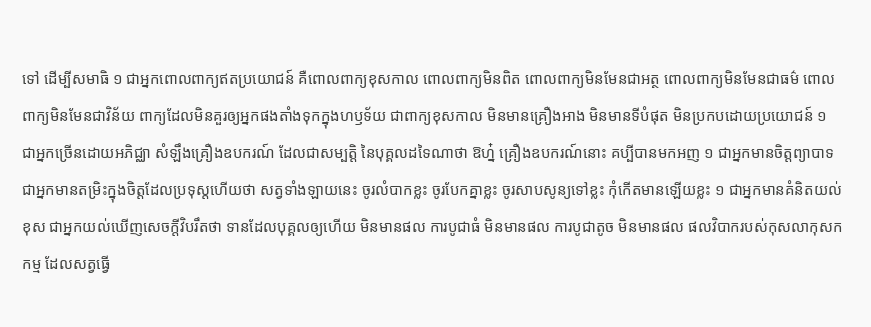ទៅ ដើម្បីសមាធិ ១ ជាអ្នកពោលពាក្យឥតប្រយោជន៍ គឺពោលពាក្យខុសកាល ពោលពាក្យមិនពិត ពោលពាក្យមិនមែនជាអត្ថ ពោលពាក្យមិនមែនជាធម៌ ពោលពាក្យមិនមែនជាវិន័យ ពាក្យដែលមិនគួរឲ្យអ្នកផងតាំងទុកក្នុងហឫទ័យ ជាពាក្យខុសកាល មិនមានគ្រឿងអាង មិនមានទីបំផុត មិនប្រកបដោយប្រយោជន៍ ១ ជាអ្នកច្រើនដោយអភិជ្ឈា សំឡឹងគ្រឿងឧបករណ៍ ដែលជាសម្បត្តិ នៃបុគ្គលដទៃណាថា ឱហ្ន៎ គ្រឿងឧបករណ៍នោះ គប្បីបានមកអញ ១ ជាអ្នកមានចិត្តព្យាបាទ ជាអ្នកមានតម្រិះក្នុងចិត្តដែលប្រទុស្តហើយថា សត្វទាំងឡាយនេះ ចូរលំបាកខ្លះ ចូរបែកគ្នាខ្លះ ចូរសាបសូន្យទៅខ្លះ កុំកើតមានឡើយខ្លះ ១ ជាអ្នកមានគំនិតយល់ខុស ជាអ្នកយល់ឃើញសេចក្តីវិបរឹតថា ទានដែលបុគ្គលឲ្យហើយ មិនមានផល ការបូជាធំ មិនមានផល ការបូជាតូច មិនមានផល ផលវិបាករបស់កុសលាកុសកកម្ម ដែលសត្វធ្វើ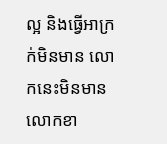ល្អ និងធ្វើអាក្រក់មិនមាន លោកនេះមិនមាន លោកខា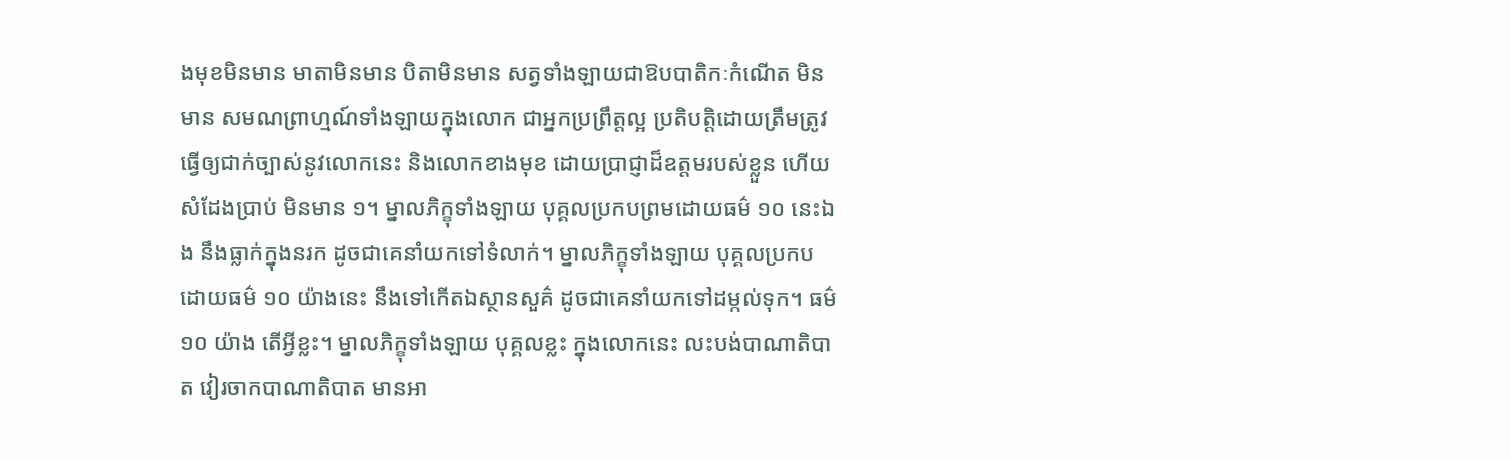ងមុខមិនមាន មាតាមិនមាន បិតាមិនមាន សត្វទាំងឡាយជាឱបបាតិកៈកំណើត មិនមាន សមណព្រាហ្មណ៍ទាំងឡាយក្នុងលោក ជាអ្នកប្រព្រឹត្តល្អ ប្រតិបត្តិដោយត្រឹមត្រូវ ធ្វើឲ្យជាក់ច្បាស់នូវលោកនេះ និងលោកខាងមុខ ដោយប្រាជ្ញាដ៏ឧត្តមរបស់ខ្លួន ហើយសំដែងប្រាប់ មិនមាន ១។ ម្នាលភិក្ខុទាំងឡាយ បុគ្គលប្រកបព្រមដោយធម៌ ១០ នេះឯង នឹងធ្លាក់ក្នុងនរក ដូចជាគេនាំយកទៅទំលាក់។ ម្នាលភិក្ខុទាំងឡាយ បុគ្គលប្រកបដោយធម៌ ១០ យ៉ាងនេះ នឹងទៅកើតឯស្ថានសួគ៌ ដូចជាគេនាំយកទៅដម្កល់ទុក។ ធម៌ ១០ យ៉ាង តើអ្វីខ្លះ។ ម្នាលភិក្ខុទាំងឡាយ បុគ្គលខ្លះ ក្នុងលោកនេះ លះបង់បាណាតិបាត វៀរចាកបាណាតិបាត មានអា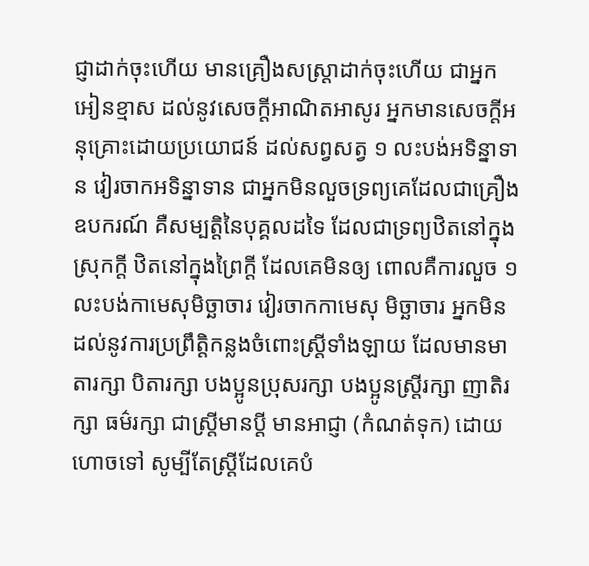ជ្ញាដាក់ចុះហើយ មានគ្រឿងសស្រ្តាដាក់ចុះហើយ ជាអ្នកអៀនខ្មាស ដល់នូវសេចក្តីអាណិតអាសូរ អ្នកមានសេចក្តីអនុគ្រោះដោយប្រយោជន៍ ដល់សព្វសត្វ ១ លះបង់អទិន្នាទាន វៀរចាកអទិន្នាទាន ជាអ្នកមិនលួចទ្រព្យគេដែលជាគ្រឿងឧបករណ៍ គឺសម្បត្តិនៃបុគ្គលដទៃ ដែលជាទ្រព្យឋិតនៅក្នុងស្រុកក្តី ឋិតនៅក្នុងព្រៃក្តី ដែលគេមិនឲ្យ ពោលគឺការលួច ១ លះបង់កាមេសុមិច្ឆាចារ វៀរចាកកាមេសុ មិច្ឆាចារ អ្នកមិនដល់នូវការប្រព្រឹត្តិកន្លងចំពោះស្រ្តីទាំងឡាយ ដែលមានមាតារក្សា បិតារក្សា បងប្អូនប្រុសរក្សា បងប្អូនស្រី្តរក្សា ញាតិរក្សា ធម៌រក្សា ជាស្រ្តីមានប្តី មានអាជ្ញា (កំណត់ទុក) ដោយហោចទៅ សូម្បីតែស្រ្តីដែលគេបំ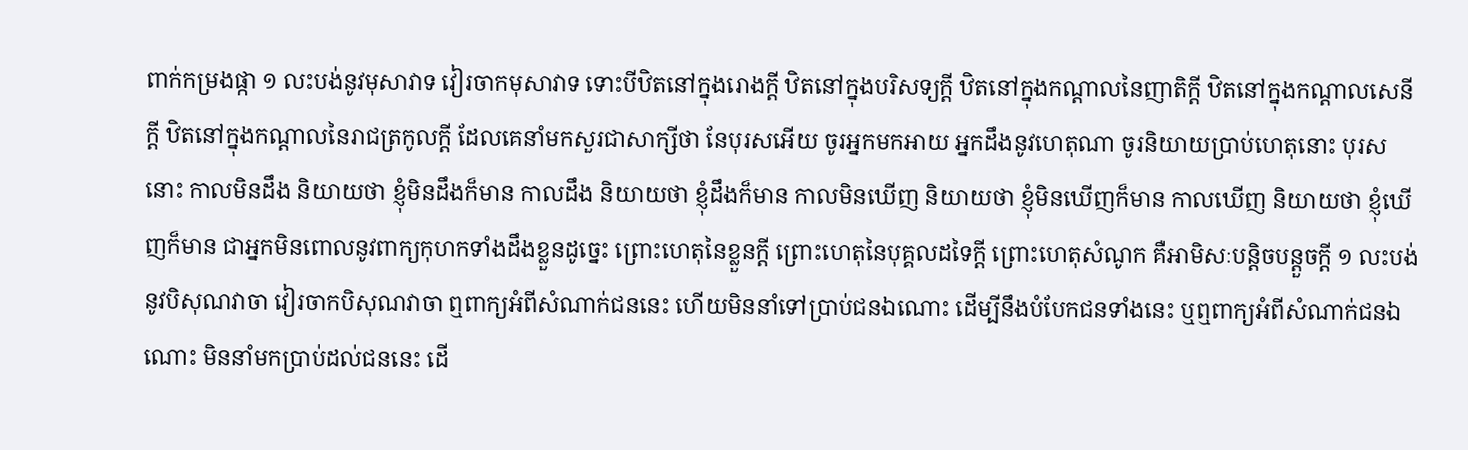ពាក់កម្រងផ្កា ១ លះបង់នូវមុសាវាទ វៀរចាកមុសាវាទ ទោះបីឋិតនៅក្នុងរោងក្តី ឋិតនៅក្នុងបរិសទ្យក្តី ឋិតនៅក្នុងកណ្តាលនៃញាតិក្តី ឋិតនៅក្នុងកណ្តាលសេនីក្តី ឋិតនៅក្នុងកណ្តាលនៃរាជត្រកូលក្តី ដែលគេនាំមកសួរជាសាក្សីថា នែបុរសអើយ ចូរអ្នកមកអាយ អ្នកដឹងនូវហេតុណា ចូរនិយាយប្រាប់ហេតុនោះ បុរសនោះ កាលមិនដឹង និយាយថា ខ្ញុំមិនដឹងក៏មាន កាលដឹង និយាយថា ខ្ញុំដឹងក៏មាន កាលមិនឃើញ និយាយថា ខ្ញុំមិនឃើញក៏មាន កាលឃើញ និយាយថា ខ្ញុំឃើញក៏មាន ជាអ្នកមិនពោលនូវពាក្យកុហកទាំងដឹងខ្លួនដូច្នេះ ព្រោះហេតុនៃខ្លួនក្តី ព្រោះហេតុនៃបុគ្គលដទៃក្តី ព្រោះហេតុសំណូក គឺអាមិសៈបន្តិចបន្តួចក្តី ១ លះបង់នូវបិសុណវាចា វៀរចាកបិសុណវាចា ឮពាក្យអំពីសំណាក់ជននេះ ហើយមិននាំទៅប្រាប់ជនឯណោះ ដើម្បីនឹងបំបែកជនទាំងនេះ ឬឮពាក្យអំពីសំណាក់ជនឯណោះ មិននាំមកប្រាប់ដល់ជននេះ ដើ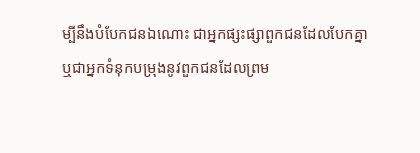ម្បីនឹងបំបែកជនឯណោះ ជាអ្នកផ្សះផ្សាពួកជនដែលបែកគ្នា ឬជាអ្នកទំនុកបម្រុងនូវពួកជនដែលព្រម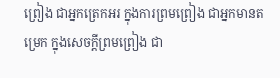ព្រៀង ជាអ្នកត្រេកអរ ក្នុងការព្រមព្រៀង ជាអ្នកមានតម្រេក ក្នុងសេចក្តីព្រមព្រៀង ជា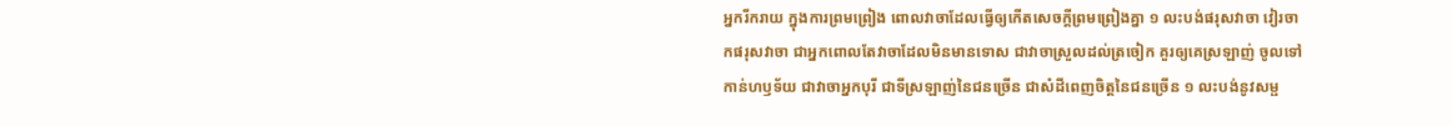អ្នករីករាយ ក្នុងការព្រមព្រៀង ពោលវាចាដែលធ្វើឲ្យកើតសេចក្តីព្រមព្រៀងគ្នា ១ លះបង់ផរុសវាចា វៀរចាកផរុសវាចា ជាអ្នកពោលតែវាចាដែលមិនមានទោស ជាវាចាស្រួលដល់ត្រចៀក គួរឲ្យគេស្រឡាញ់ ចូលទៅកាន់ហឫទ័យ ជាវាចាអ្នកបុរី ជាទីស្រឡាញ់នៃជនច្រើន ជាសំដីពេញចិត្តនៃជនច្រើន ១ លះបង់នូវសម្ផ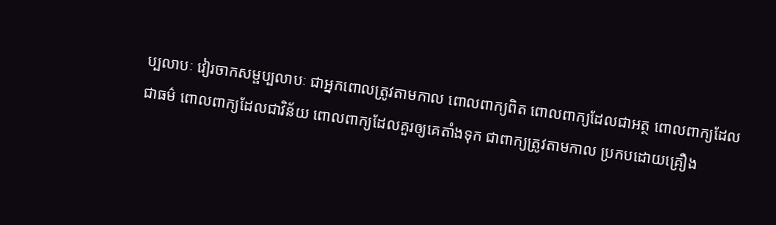ប្បលាបៈ វៀរចាកសម្ផប្បលាបៈ ជាអ្នកពោលត្រូវតាមកាល ពោលពាក្យពិត ពោលពាក្យដែលជាអត្ថ ពោលពាក្យដែលជាធម៌ ពោលពាក្យដែលជាវិន័យ ពោលពាក្យដែលគួរឲ្យគេតាំងទុក ជាពាក្យត្រូវតាមកាល ប្រកបដោយគ្រឿង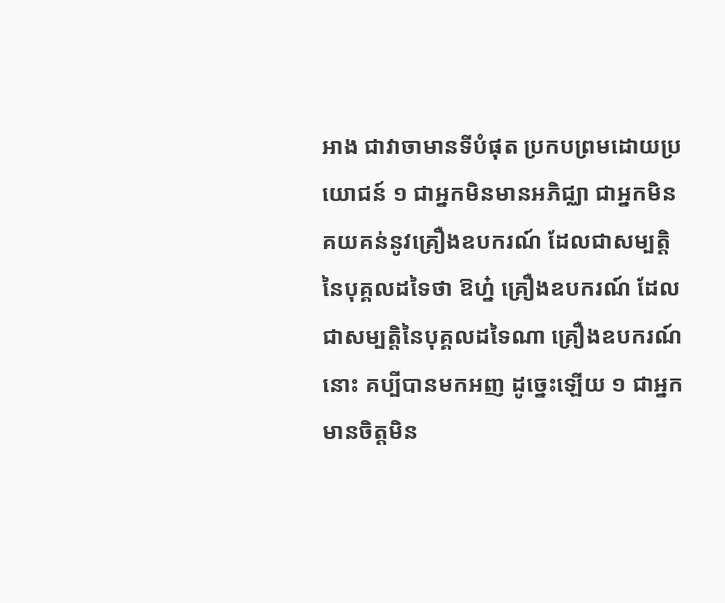អាង ជាវាចាមានទីបំផុត ប្រកបព្រមដោយប្រយោជន៍ ១ ជាអ្នកមិនមានអភិជ្ឈា ជាអ្នកមិនគយគន់នូវគ្រឿងឧបករណ៍ ដែលជាសម្បត្តិនៃបុគ្គលដទៃថា ឱហ្ន៎ គ្រឿងឧបករណ៍ ដែលជាសម្បត្តិនៃបុគ្គលដទៃណា គ្រឿងឧបករណ៍នោះ គប្បីបានមកអញ ដូច្នេះឡើយ ១ ជាអ្នកមានចិត្តមិន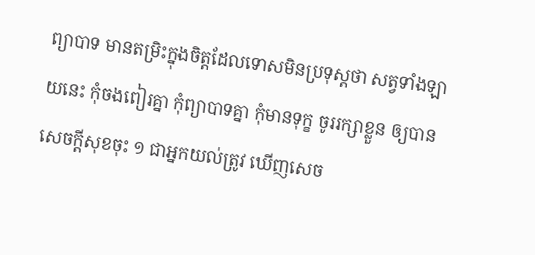ព្យាបាទ មានតម្រិះក្នុងចិត្តដែលទោសមិនប្រទុស្តថា សត្វទាំងឡាយនេះ កុំចងពៀរគ្នា កុំព្យាបាទគ្នា កុំមានទុក្ខ ចូររក្សាខ្លួន ឲ្យបានសេចក្តីសុខចុះ ១ ជាអ្នកយល់ត្រូវ ឃើញសេច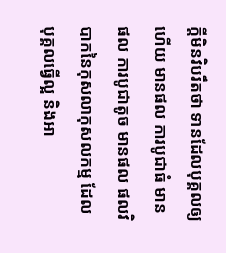ក្តីមិនវិបរឹតថា ទានដែលបុគ្គលឲ្យហើយ មានផល ការបូជាធំ មានផល ការបូជាតូច មានផល ផលវិបាកនៃកុសលាកុសលកម្ម ដែលបុគ្គលធ្វើល្អ និងអា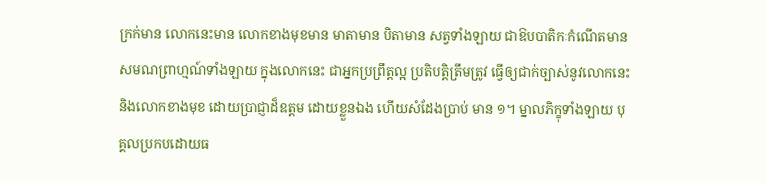ក្រក់មាន លោកនេះមាន លោកខាងមុខមាន មាតាមាន បិតាមាន សត្វទាំងឡាយ ជាឱបបាតិកៈកំណើតមាន សមណព្រាហ្មណ៍ទាំងឡាយ ក្នុងលោកនេះ ជាអ្នកប្រព្រឹត្តល្អ ប្រតិបត្តិត្រឹមត្រូវ ធ្វើឲ្យជាក់ច្បាស់នូវលោកនេះ និងលោកខាងមុខ ដោយប្រាជ្ញាដ៏ឧត្តម ដោយខ្លួនឯង ហើយសំដែងប្រាប់ មាន ១។ ម្នាលភិក្ខុទាំងឡាយ បុគ្គលប្រកបដោយធ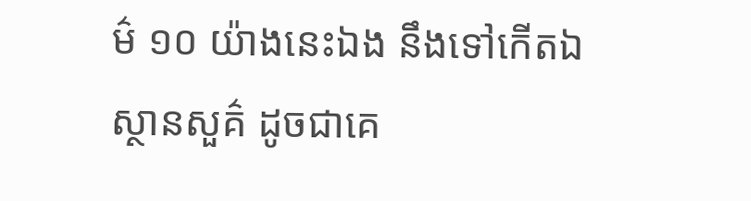ម៌ ១០ យ៉ាងនេះឯង នឹងទៅកើតឯស្ថានសួគ៌ ដូចជាគេ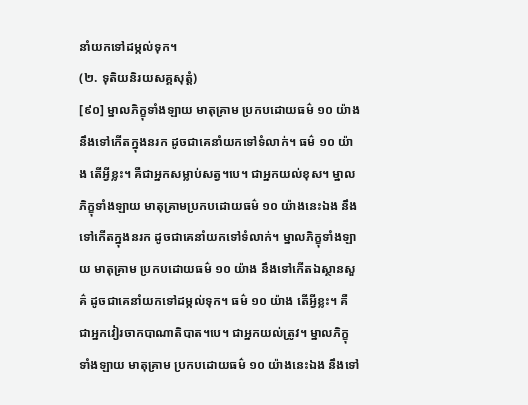នាំយកទៅដម្កល់ទុក។
(២. ទុតិយនិរយសគ្គសុត្តំ)
[៩០] ម្នាលភិក្ខុទាំងឡាយ មាតុគ្រាម ប្រកបដោយធម៌ ១០ យ៉ាង នឹងទៅកើតក្នុងនរក ដូចជាគេនាំយកទៅទំលាក់។ ធម៌ ១០ យ៉ាង តើអ្វីខ្លះ។ គឺជាអ្នកសម្លាប់សត្វ។បេ។ ជាអ្នកយល់ខុស។ ម្នាលភិក្ខុទាំងឡាយ មាតុគ្រាមប្រកបដោយធម៌ ១០ យ៉ាងនេះឯង នឹងទៅកើតក្នុងនរក ដូចជាគេនាំយកទៅទំលាក់។ ម្នាលភិក្ខុទាំងឡាយ មាតុគ្រាម ប្រកបដោយធម៌ ១០ យ៉ាង នឹងទៅកើតឯស្ថានសួគ៌ ដូចជាគេនាំយកទៅដម្កល់ទុក។ ធម៌ ១០ យ៉ាង តើអ្វីខ្លះ។ គឺជាអ្នកវៀរចាកបាណាតិបាត។បេ។ ជាអ្នកយល់ត្រូវ។ ម្នាលភិក្ខុទាំងឡាយ មាតុគ្រាម ប្រកបដោយធម៌ ១០ យ៉ាងនេះឯង នឹងទៅ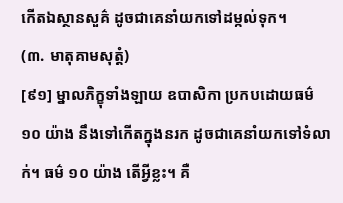កើតឯស្ថានសួគ៌ ដូចជាគេនាំយកទៅដម្កល់ទុក។
(៣. មាតុគាមសុត្តំ)
[៩១] ម្នាលភិក្ខុទាំងឡាយ ឧបាសិកា ប្រកបដោយធម៌ ១០ យ៉ាង នឹងទៅកើតក្នុងនរក ដូចជាគេនាំយកទៅទំលាក់។ ធម៌ ១០ យ៉ាង តើអ្វីខ្លះ។ គឺ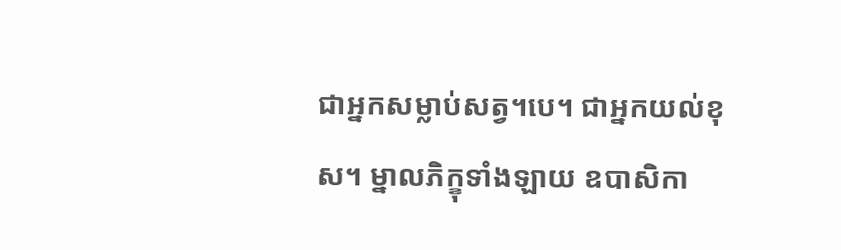ជាអ្នកសម្លាប់សត្វ។បេ។ ជាអ្នកយល់ខុស។ ម្នាលភិក្ខុទាំងឡាយ ឧបាសិកា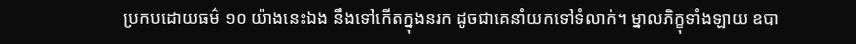ប្រកបដោយធម៌ ១០ យ៉ាងនេះឯង នឹងទៅកើតក្នុងនរក ដូចជាគេនាំយកទៅទំលាក់។ ម្នាលភិក្ខុទាំងឡាយ ឧបា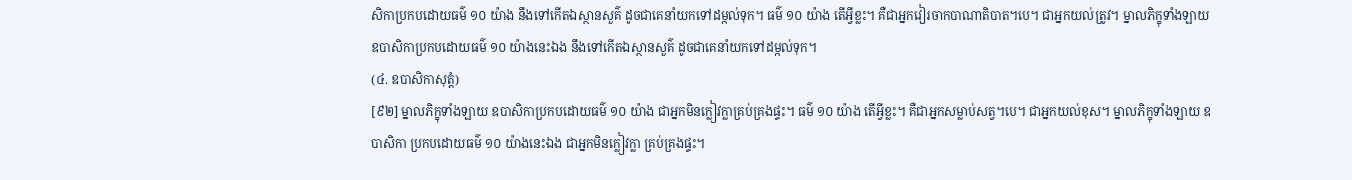សិកាប្រកបដោយធម៌ ១០ យ៉ាង នឹងទៅកើតឯស្ថានសួគ៌ ដូចជាគេនាំយកទៅដម្កល់ទុក។ ធម៌ ១០ យ៉ាង តើអ្វីខ្លះ។ គឺជាអ្នកវៀរចាកបាណាតិបាត។បេ។ ជាអ្នកយល់ត្រូវ។ ម្នាលភិក្ខុទាំងឡាយ ឧបាសិកាប្រកបដោយធម៌ ១០ យ៉ាងនេះឯង នឹងទៅកើតឯស្ថានសួគ៌ ដូចជាគេនាំយកទៅដម្កល់ទុក។
(៤. ឧបាសិកាសុត្តំ)
[៩២] ម្នាលភិក្ខុទាំងឡាយ ឧបាសិកាប្រកបដោយធម៌ ១០ យ៉ាង ជាអ្នកមិនក្លៀវក្លាគ្រប់គ្រងផ្ទះ។ ធម៌ ១០ យ៉ាង តើអ្វីខ្លះ។ គឺជាអ្នកសម្លាប់សត្វ។បេ។ ជាអ្នកយល់ខុស។ ម្នាលភិក្ខុទាំងឡាយ ឧបាសិកា ប្រកបដោយធម៌ ១០ យ៉ាងនេះឯង ជាអ្នកមិនក្លៀវក្លា គ្រប់គ្រងផ្ទះ។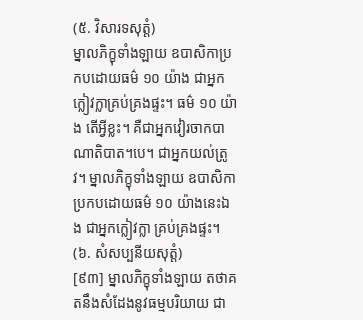(៥. វិសារទសុត្តំ)
ម្នាលភិក្ខុទាំងឡាយ ឧបាសិកាប្រកបដោយធម៌ ១០ យ៉ាង ជាអ្នកក្លៀវក្លាគ្រប់គ្រងផ្ទះ។ ធម៌ ១០ យ៉ាង តើអ្វីខ្លះ។ គឺជាអ្នកវៀរចាកបាណាតិបាត។បេ។ ជាអ្នកយល់ត្រូវ។ ម្នាលភិក្ខុទាំងឡាយ ឧបាសិកាប្រកបដោយធម៌ ១០ យ៉ាងនេះឯង ជាអ្នកក្លៀវក្លា គ្រប់គ្រងផ្ទះ។
(៦. សំសប្បនីយសុត្តំ)
[៩៣] ម្នាលភិក្ខុទាំងឡាយ តថាគតនឹងសំដែងនូវធម្មបរិយាយ ជា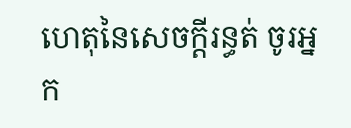ហេតុនៃសេចក្តីរន្ធត់ ចូរអ្នក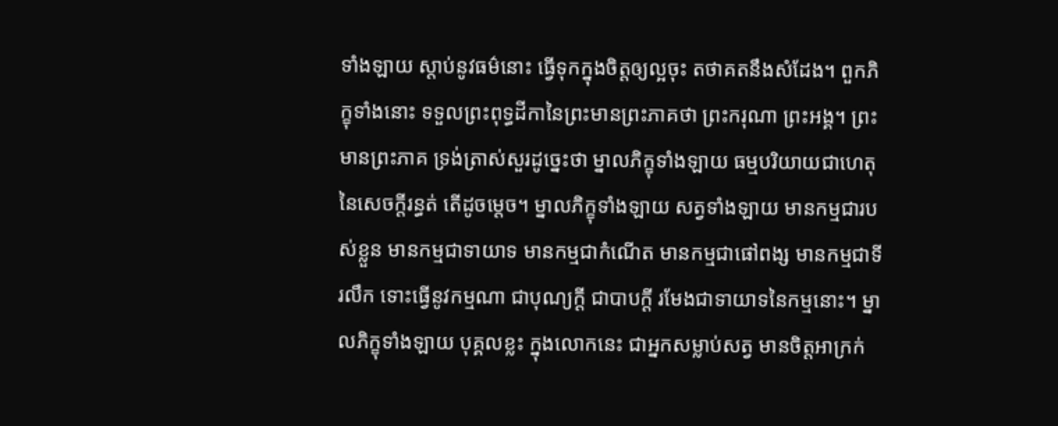ទាំងឡាយ ស្តាប់នូវធម៌នោះ ធ្វើទុកក្នុងចិត្តឲ្យល្អចុះ តថាគតនឹងសំដែង។ ពួកភិក្ខុទាំងនោះ ទទួលព្រះពុទ្ធដីកានៃព្រះមានព្រះភាគថា ព្រះករុណា ព្រះអង្គ។ ព្រះមានព្រះភាគ ទ្រង់ត្រាស់សួរដូច្នេះថា ម្នាលភិក្ខុទាំងឡាយ ធម្មបរិយាយជាហេតុនៃសេចក្តីរន្ធត់ តើដូចម្តេច។ ម្នាលភិក្ខុទាំងឡាយ សត្វទាំងឡាយ មានកម្មជារបស់ខ្លួន មានកម្មជាទាយាទ មានកម្មជាកំណើត មានកម្មជាផៅពង្ស មានកម្មជាទីរលឹក ទោះធ្វើនូវកម្មណា ជាបុណ្យក្តី ជាបាបក្តី រមែងជាទាយាទនៃកម្មនោះ។ ម្នាលភិក្ខុទាំងឡាយ បុគ្គលខ្លះ ក្នុងលោកនេះ ជាអ្នកសម្លាប់សត្វ មានចិត្តអាក្រក់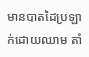មានបាតដៃប្រឡាក់ដោយឈាម តាំ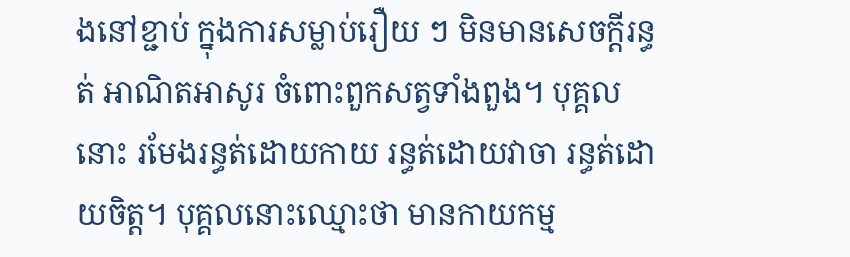ងនៅខ្ជាប់ ក្នុងការសម្លាប់រឿយ ៗ មិនមានសេចក្តីរន្ធត់ អាណិតអាសូរ ចំពោះពួកសត្វទាំងពួង។ បុគ្គលនោះ រមែងរន្ធត់ដោយកាយ រន្ធត់ដោយវាចា រន្ធត់ដោយចិត្ត។ បុគ្គលនោះឈ្មោះថា មានកាយកម្ម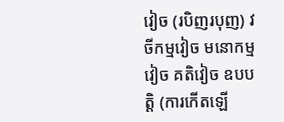វៀច (របិញរបុញ) វចីកម្មវៀច មនោកម្មវៀច គតិវៀច ឧបបត្តិ (ការកើតឡើ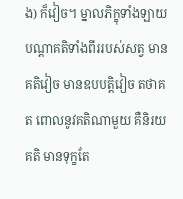ង) ក៏វៀច។ ម្នាលភិក្ខុទាំងឡាយ បណ្តាគតិទាំងពីររបស់សត្វ មានគតិវៀច មានឧបបត្តិវៀច តថាគត ពោលនូវគតិណាមួយ គឺនិរយគតិ មានទុក្ខតែ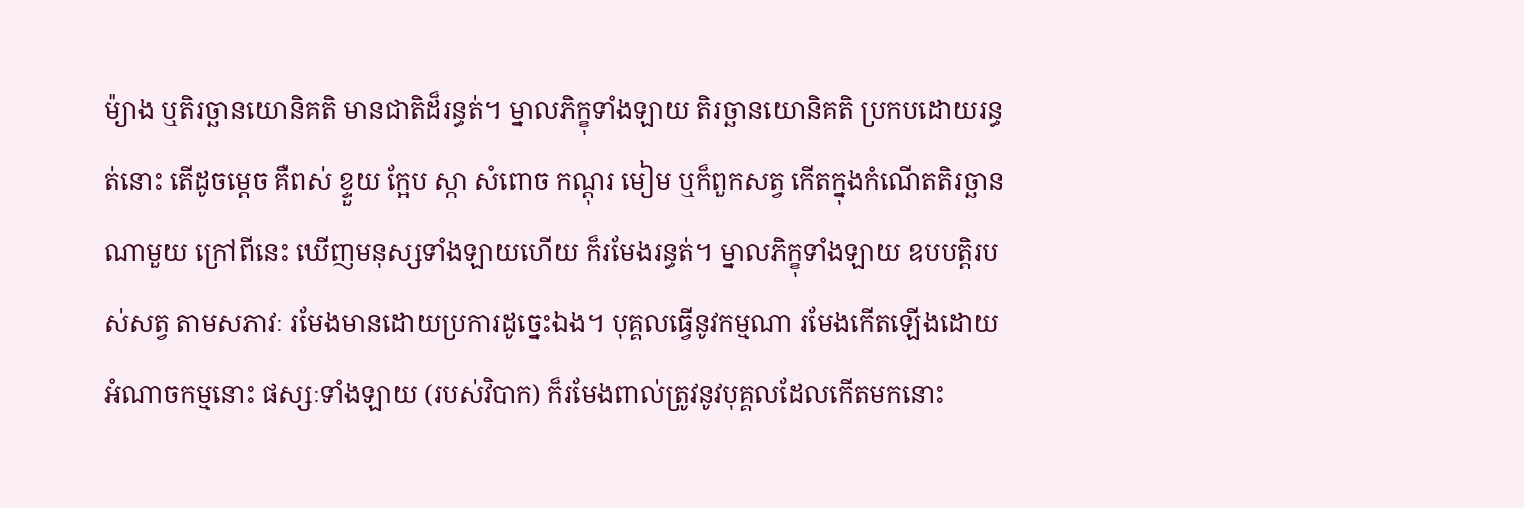ម៉្យាង ឬតិរច្ឆានយោនិគតិ មានជាតិដ៏រន្ធត់។ ម្នាលភិក្ខុទាំងឡាយ តិរច្ឆានយោនិគតិ ប្រកបដោយរន្ធត់នោះ តើដូចម្តេច គឺពស់ ខ្ទួយ ក្អែប ស្កា សំពោច កណ្តុរ មៀម ឬក៏ពួកសត្វ កើតក្នុងកំណើតតិរច្ឆានណាមួយ ក្រៅពីនេះ ឃើញមនុស្សទាំងឡាយហើយ ក៏រមែងរន្ធត់។ ម្នាលភិក្ខុទាំងឡាយ ឧបបត្តិរបស់សត្វ តាមសភាវៈ រមែងមានដោយប្រការដូច្នេះឯង។ បុគ្គលធ្វើនូវកម្មណា រមែងកើតឡើងដោយអំណាចកម្មនោះ ផស្សៈទាំងឡាយ (របស់វិបាក) ក៏រមែងពាល់ត្រូវនូវបុគ្គលដែលកើតមកនោះ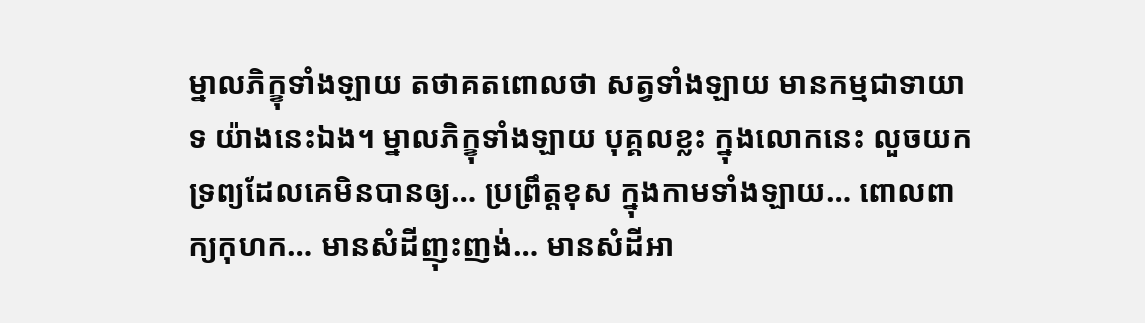ម្នាលភិក្ខុទាំងឡាយ តថាគតពោលថា សត្វទាំងឡាយ មានកម្មជាទាយាទ យ៉ាងនេះឯង។ ម្នាលភិក្ខុទាំងឡាយ បុគ្គលខ្លះ ក្នុងលោកនេះ លួចយកទ្រព្យដែលគេមិនបានឲ្យ… ប្រព្រឹត្តខុស ក្នុងកាមទាំងឡាយ… ពោលពាក្យកុហក… មានសំដីញុះញង់… មានសំដីអា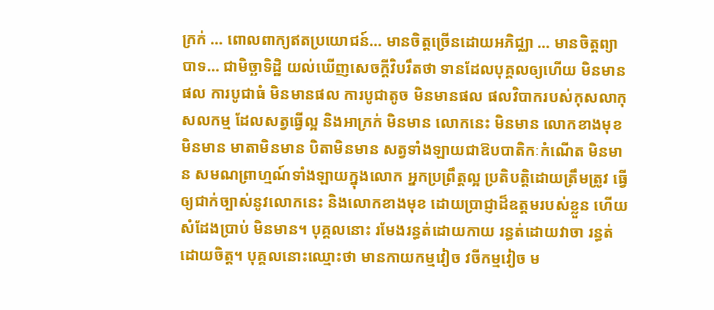ក្រក់ … ពោលពាក្យឥតប្រយោជន៍… មានចិត្តច្រើនដោយអភិជ្ឈា … មានចិត្តព្យាបាទ… ជាមិច្ឆាទិដ្ឋិ យល់ឃើញសេចក្តីវិបរឹតថា ទានដែលបុគ្គលឲ្យហើយ មិនមានផល ការបូជាធំ មិនមានផល ការបូជាតូច មិនមានផល ផលវិបាករបស់កុសលាកុសលកម្ម ដែលសត្វធ្វើល្អ និងអាក្រក់ មិនមាន លោកនេះ មិនមាន លោកខាងមុខ មិនមាន មាតាមិនមាន បិតាមិនមាន សត្វទាំងឡាយជាឱបបាតិកៈកំណើត មិនមាន សមណព្រាហ្មណ៍ទាំងឡាយក្នុងលោក អ្នកប្រព្រឹត្តល្អ ប្រតិបត្តិដោយត្រឹមត្រូវ ធ្វើឲ្យជាក់ច្បាស់នូវលោកនេះ និងលោកខាងមុខ ដោយប្រាជ្ញាដ៏ឧត្តមរបស់ខ្លួន ហើយសំដែងប្រាប់ មិនមាន។ បុគ្គលនោះ រមែងរន្ធត់ដោយកាយ រន្ធត់ដោយវាចា រន្ធត់ដោយចិត្ត។ បុគ្គលនោះឈ្មោះថា មានកាយកម្មវៀច វចីកម្មវៀច ម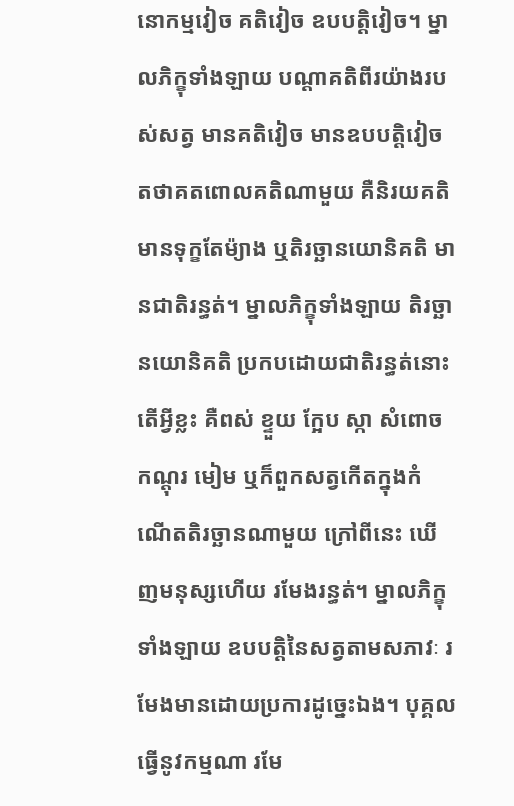នោកម្មវៀច គតិវៀច ឧបបត្តិវៀច។ ម្នាលភិក្ខុទាំងឡាយ បណ្តាគតិពីរយ៉ាងរបស់សត្វ មានគតិវៀច មានឧបបត្តិវៀច តថាគតពោលគតិណាមួយ គឺនិរយគតិ មានទុក្ខតែម៉្យាង ឬតិរច្ឆានយោនិគតិ មានជាតិរន្ធត់។ ម្នាលភិក្ខុទាំងឡាយ តិរច្ឆានយោនិគតិ ប្រកបដោយជាតិរន្ធត់នោះ តើអ្វីខ្លះ គឺពស់ ខ្ទួយ ក្អែប ស្កា សំពោច កណ្តុរ មៀម ឬក៏ពួកសត្វកើតក្នុងកំណើតតិរច្ឆានណាមួយ ក្រៅពីនេះ ឃើញមនុស្សហើយ រមែងរន្ធត់។ ម្នាលភិក្ខុទាំងឡាយ ឧបបត្តិនៃសត្វតាមសភាវៈ រមែងមានដោយប្រការដូច្នេះឯង។ បុគ្គលធ្វើនូវកម្មណា រមែ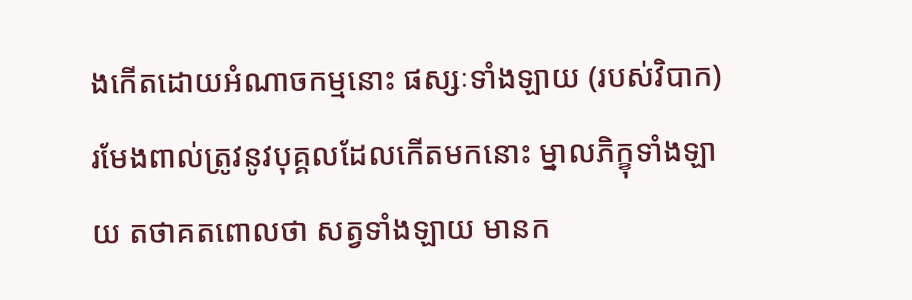ងកើតដោយអំណាចកម្មនោះ ផស្សៈទាំងឡាយ (របស់វិបាក) រមែងពាល់ត្រូវនូវបុគ្គលដែលកើតមកនោះ ម្នាលភិក្ខុទាំងឡាយ តថាគតពោលថា សត្វទាំងឡាយ មានក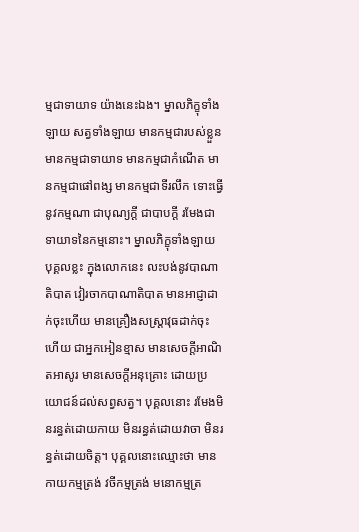ម្មជាទាយាទ យ៉ាងនេះឯង។ ម្នាលភិក្ខុទាំងឡាយ សត្វទាំងឡាយ មានកម្មជារបស់ខ្លួន មានកម្មជាទាយាទ មានកម្មជាកំណើត មានកម្មជាផៅពង្ស មានកម្មជាទីរលឹក ទោះធ្វើនូវកម្មណា ជាបុណ្យក្តី ជាបាបក្តី រមែងជាទាយាទនៃកម្មនោះ។ ម្នាលភិក្ខុទាំងឡាយ បុគ្គលខ្លះ ក្នុងលោកនេះ លះបង់នូវបាណាតិបាត វៀរចាកបាណាតិបាត មានអាជ្ញាដាក់ចុះហើយ មានគ្រឿងសស្រ្តាវុធដាក់ចុះហើយ ជាអ្នកអៀនខ្មាស មានសេចក្តីអាណិតអាសូរ មានសេចក្តីអនុគ្រោះ ដោយប្រយោជន៍ដល់សព្វសត្វ។ បុគ្គលនោះ រមែងមិនរន្ធត់ដោយកាយ មិនរន្ធត់ដោយវាចា មិនរន្ធត់ដោយចិត្ត។ បុគ្គលនោះឈ្មោះថា មានកាយកម្មត្រង់ វចីកម្មត្រង់ មនោកម្មត្រ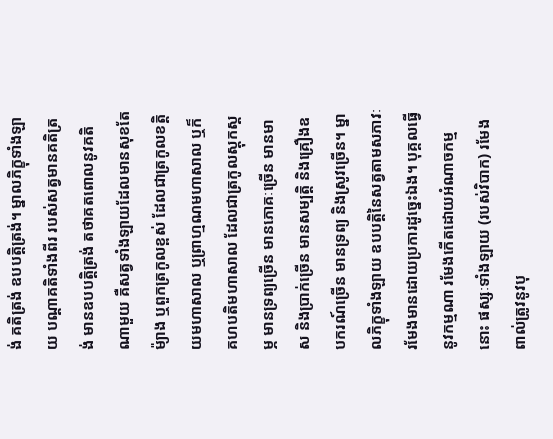ង់ គតិត្រង់ ឧបបត្តិត្រង់។ ម្នាលភិក្ខុទាំងឡាយ បណ្តាគតិទាំងពីរ របស់សត្វមានគតិត្រង់ មានឧបបត្តិត្រង់ តថាគតពោលនូវគតិណាមួយ គឺសត្វទាំងឡាយដែលមានសុខតែម៉្យាង ឬពួកត្រកូលខ្ពស់ ដែលជាត្រកូលខត្តិយមហាសាល ឬព្រាហ្មណមហាសាល ឬក៏គហបតិមហាសាល ដែលជាត្រកូលស្តុកស្តម្ភ មានទ្រព្យច្រើន មានភោគៈច្រើន មានមាស និងប្រាក់ច្រើន មានសម្បត្តិ និងគ្រឿងឧបករណ៍ច្រើន មានទ្រព្យ និងស្រូវច្រើន។ ម្នាលភិក្ខុទាំងឡាយ ឧបបត្តិនៃសត្វតាមសភាវៈ រមែងមានដោយប្រការដូច្នេះឯង។ បុគ្គលធ្វើនូវកម្មណា រមែងកើតដោយអំណាចកម្មនោះ ផស្សៈទាំងឡាយ (របស់វិបាក) រមែងពាល់ត្រូវនូវបុ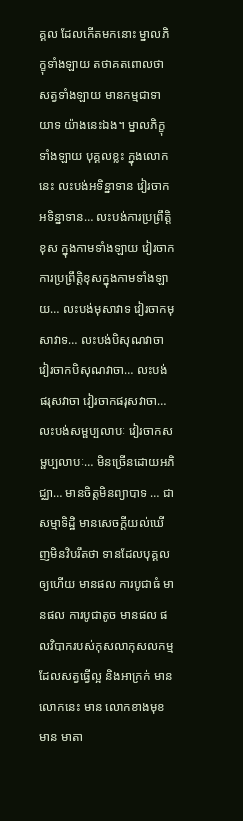គ្គល ដែលកើតមកនោះ ម្នាលភិក្ខុទាំងឡាយ តថាគតពោលថា សត្វទាំងឡាយ មានកម្មជាទាយាទ យ៉ាងនេះឯង។ ម្នាលភិក្ខុទាំងឡាយ បុគ្គលខ្លះ ក្នុងលោកនេះ លះបង់អទិន្នាទាន វៀរចាកអទិន្នាទាន… លះបង់ការប្រព្រឹត្តិខុស ក្នុងកាមទាំងឡាយ វៀរចាកការប្រព្រឹត្តិខុសក្នុងកាមទាំងឡាយ… លះបង់មុសាវាទ វៀរចាកមុសាវាទ… លះបង់បិសុណវាចា វៀរចាកបិសុណវាចា… លះបង់ផរុសវាចា វៀរចាកផរុសវាចា… លះបង់សម្ផប្បលាបៈ វៀរចាកសម្ផប្បលាបៈ… មិនច្រើនដោយអភិជ្ឈា… មានចិត្តមិនព្យាបាទ … ជាសម្មាទិដ្ឋិ មានសេចក្តីយល់ឃើញមិនវិបរឹតថា ទានដែលបុគ្គលឲ្យហើយ មានផល ការបូជាធំ មានផល ការបូជាតូច មានផល ផលវិបាករបស់កុសលាកុសលកម្ម ដែលសត្វធ្វើល្អ និងអាក្រក់ មាន លោកនេះ មាន លោកខាងមុខ មាន មាតា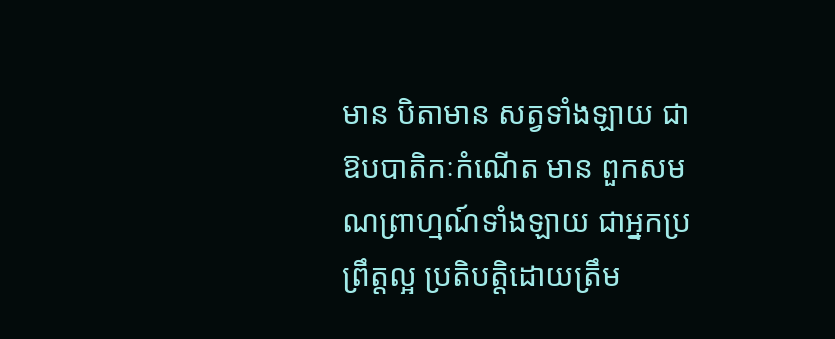មាន បិតាមាន សត្វទាំងឡាយ ជាឱបបាតិកៈកំណើត មាន ពួកសមណព្រាហ្មណ៍ទាំងឡាយ ជាអ្នកប្រព្រឹត្តល្អ ប្រតិបត្តិដោយត្រឹម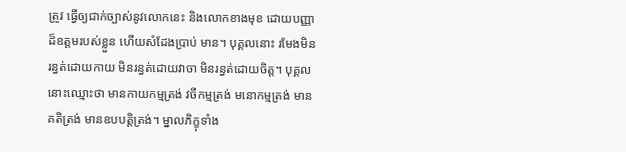ត្រូវ ធ្វើឲ្យជាក់ច្បាស់នូវលោកនេះ និងលោកខាងមុខ ដោយបញ្ញាដ៏ឧត្តមរបស់ខ្លួន ហើយសំដែងប្រាប់ មាន។ បុគ្គលនោះ រមែងមិនរន្ធត់ដោយកាយ មិនរន្ធត់ដោយវាចា មិនរន្ធត់ដោយចិត្ត។ បុគ្គលនោះឈ្មោះថា មានកាយកម្មត្រង់ វចីកម្មត្រង់ មនោកម្មត្រង់ មានគតិត្រង់ មានឧបបត្តិត្រង់។ ម្នាលភិក្ខុទាំង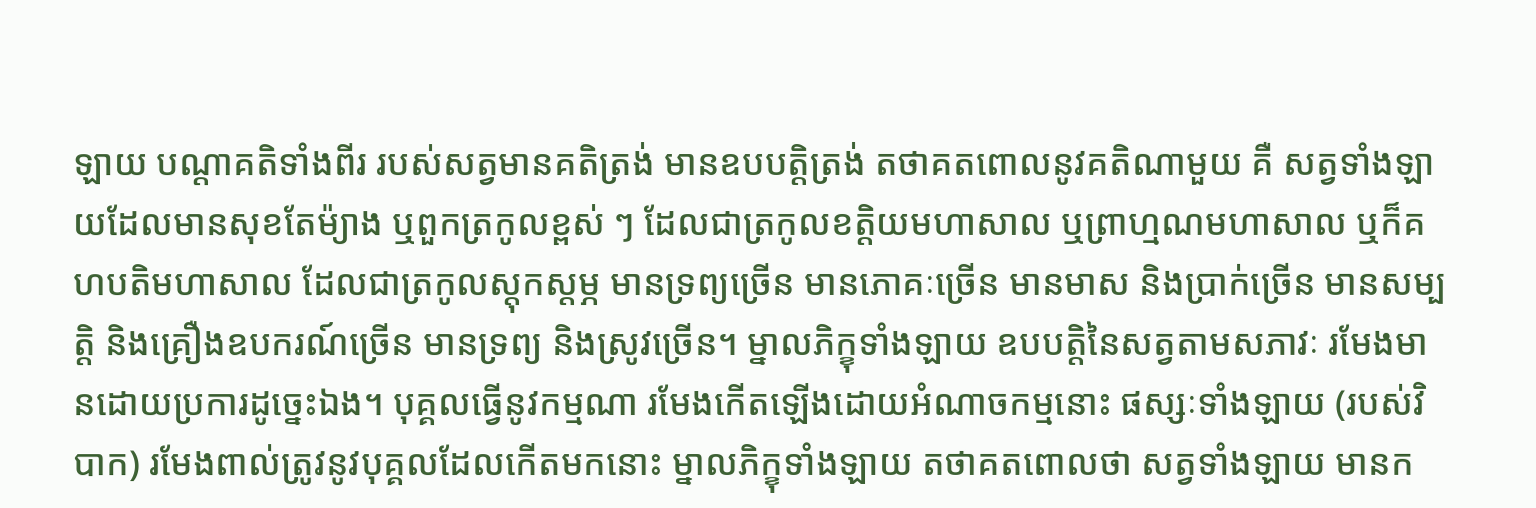ឡាយ បណ្តាគតិទាំងពីរ របស់សត្វមានគតិត្រង់ មានឧបបត្តិត្រង់ តថាគតពោលនូវគតិណាមួយ គឺ សត្វទាំងឡាយដែលមានសុខតែម៉្យាង ឬពួកត្រកូលខ្ពស់ ៗ ដែលជាត្រកូលខត្តិយមហាសាល ឬព្រាហ្មណមហាសាល ឬក៏គហបតិមហាសាល ដែលជាត្រកូលស្តុកស្តម្ភ មានទ្រព្យច្រើន មានភោគៈច្រើន មានមាស និងប្រាក់ច្រើន មានសម្បត្តិ និងគ្រឿងឧបករណ៍ច្រើន មានទ្រព្យ និងស្រូវច្រើន។ ម្នាលភិក្ខុទាំងឡាយ ឧបបត្តិនៃសត្វតាមសភាវៈ រមែងមានដោយប្រការដូច្នេះឯង។ បុគ្គលធ្វើនូវកម្មណា រមែងកើតឡើងដោយអំណាចកម្មនោះ ផស្សៈទាំងឡាយ (របស់វិបាក) រមែងពាល់ត្រូវនូវបុគ្គលដែលកើតមកនោះ ម្នាលភិក្ខុទាំងឡាយ តថាគតពោលថា សត្វទាំងឡាយ មានក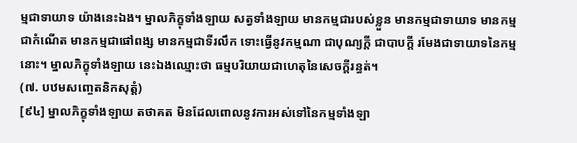ម្មជាទាយាទ យ៉ាងនេះឯង។ ម្នាលភិក្ខុទាំងឡាយ សត្វទាំងឡាយ មានកម្មជារបស់ខ្លួន មានកម្មជាទាយាទ មានកម្មជាកំណើត មានកម្មជាផៅពង្ស មានកម្មជាទីរលឹក ទោះធ្វើនូវកម្មណា ជាបុណ្យក្តី ជាបាបក្តី រមែងជាទាយាទនៃកម្មនោះ។ ម្នាលភិក្ខុទាំងឡាយ នេះឯងឈ្មោះថា ធម្មបរិយាយជាហេតុនៃសេចក្តីរន្ធត់។
(៧. បឋមសញ្ចេតនិកសុត្តំ)
[៩៤] ម្នាលភិក្ខុទាំងឡាយ តថាគត មិនដែលពោលនូវការអស់ទៅនៃកម្មទាំងឡា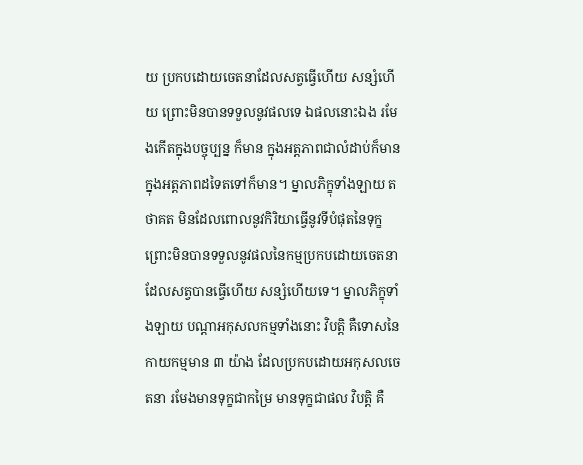យ ប្រកបដោយចេតនាដែលសត្វធ្វើហើយ សន្សំហើយ ព្រោះមិនបានទទួលនូវផលទេ ឯផលនោះឯង រមែងកើតក្នុងបច្ចុប្បន្ន ក៏មាន ក្នុងអត្តភាពជាលំដាប់ក៏មាន ក្នុងអត្តភាពដទៃតទៅក៏មាន។ ម្នាលភិក្ខុទាំងឡាយ តថាគត មិនដែលពោលនូវកិរិយាធ្វើនូវទីបំផុតនៃទុក្ខ ព្រោះមិនបានទទួលនូវផលនៃកម្មប្រកបដោយចេតនា ដែលសត្វបានធ្វើហើយ សន្សំហើយទេ។ ម្នាលភិក្ខុទាំងឡាយ បណ្តាអកុសលកម្មទាំងនោះ វិបត្តិ គឺទោសនៃកាយកម្មមាន ៣ យ៉ាង ដែលប្រកបដោយអកុសលចេតនា រមែងមានទុក្ខជាកម្រៃ មានទុក្ខជាផល វិបត្តិ គឺ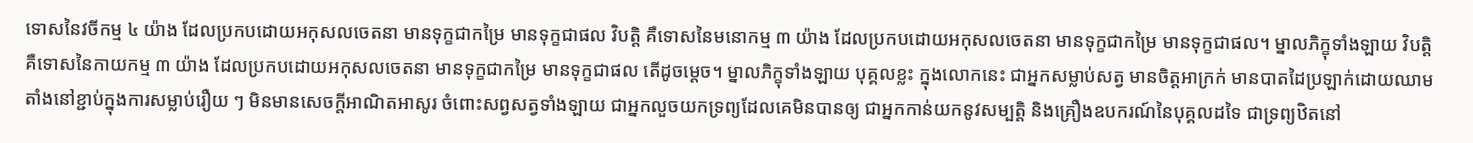ទោសនៃវចីកម្ម ៤ យ៉ាង ដែលប្រកបដោយអកុសលចេតនា មានទុក្ខជាកម្រៃ មានទុក្ខជាផល វិបត្តិ គឺទោសនៃមនោកម្ម ៣ យ៉ាង ដែលប្រកបដោយអកុសលចេតនា មានទុក្ខជាកម្រៃ មានទុក្ខជាផល។ ម្នាលភិក្ខុទាំងឡាយ វិបត្តិ គឺទោសនៃកាយកម្ម ៣ យ៉ាង ដែលប្រកបដោយអកុសលចេតនា មានទុក្ខជាកម្រៃ មានទុក្ខជាផល តើដូចម្តេច។ ម្នាលភិក្ខុទាំងឡាយ បុគ្គលខ្លះ ក្នុងលោកនេះ ជាអ្នកសម្លាប់សត្វ មានចិត្តអាក្រក់ មានបាតដៃប្រឡាក់ដោយឈាម តាំងនៅខ្ជាប់ក្នុងការសម្លាប់រឿយ ៗ មិនមានសេចក្តីអាណិតអាសូរ ចំពោះសព្វសត្វទាំងឡាយ ជាអ្នកលួចយកទ្រព្យដែលគេមិនបានឲ្យ ជាអ្នកកាន់យកនូវសម្បត្តិ និងគ្រឿងឧបករណ៍នៃបុគ្គលដទៃ ជាទ្រព្យឋិតនៅ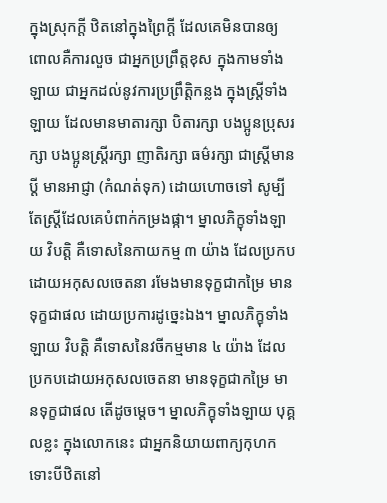ក្នុងស្រុកក្តី ឋិតនៅក្នុងព្រៃក្តី ដែលគេមិនបានឲ្យ ពោលគឺការលួច ជាអ្នកប្រព្រឹត្តខុស ក្នុងកាមទាំងឡាយ ជាអ្នកដល់នូវការប្រព្រឹត្តិកន្លង ក្នុងស្ត្រីទាំងឡាយ ដែលមានមាតារក្សា បិតារក្សា បងប្អូនប្រុសរក្សា បងប្អូនស្រ្តីរក្សា ញាតិរក្សា ធម៌រក្សា ជាស្រ្តីមានប្តី មានអាជ្ញា (កំណត់ទុក) ដោយហោចទៅ សូម្បីតែស្រ្តីដែលគេបំពាក់កម្រងផ្កា។ ម្នាលភិក្ខុទាំងឡាយ វិបត្តិ គឺទោសនៃកាយកម្ម ៣ យ៉ាង ដែលប្រកបដោយអកុសលចេតនា រមែងមានទុក្ខជាកម្រៃ មានទុក្ខជាផល ដោយប្រការដូច្នេះឯង។ ម្នាលភិក្ខុទាំងឡាយ វិបត្តិ គឺទោសនៃវចីកម្មមាន ៤ យ៉ាង ដែលប្រកបដោយអកុសលចេតនា មានទុក្ខជាកម្រៃ មានទុក្ខជាផល តើដូចម្តេច។ ម្នាលភិក្ខុទាំងឡាយ បុគ្គលខ្លះ ក្នុងលោកនេះ ជាអ្នកនិយាយពាក្យកុហក ទោះបីឋិតនៅ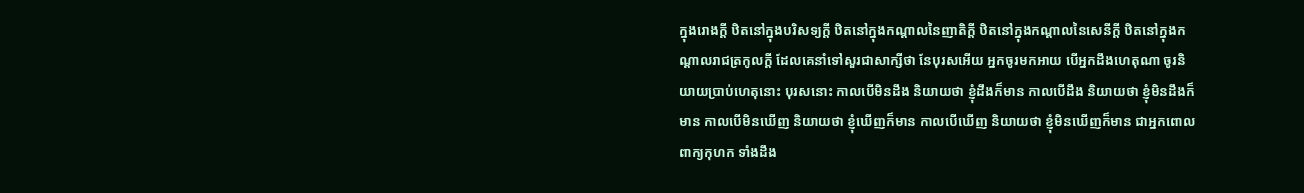ក្នុងរោងក្តី ឋិតនៅក្នុងបរិសទ្យក្តី ឋិតនៅក្នុងកណ្តាលនៃញាតិក្តី ឋិតនៅក្នុងកណ្តាលនៃសេនីក្តី ឋិតនៅក្នុងកណ្តាលរាជត្រកូលក្តី ដែលគេនាំទៅសួរជាសាក្សីថា នែបុរសអើយ អ្នកចូរមកអាយ បើអ្នកដឹងហេតុណា ចូរនិយាយប្រាប់ហេតុនោះ បុរសនោះ កាលបើមិនដឹង និយាយថា ខ្ញុំដឹងក៏មាន កាលបើដឹង និយាយថា ខ្ញុំមិនដឹងក៏មាន កាលបើមិនឃើញ និយាយថា ខ្ញុំឃើញក៏មាន កាលបើឃើញ និយាយថា ខ្ញុំមិនឃើញក៏មាន ជាអ្នកពោលពាក្យកុហក ទាំងដឹង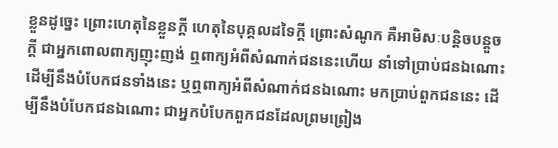ខ្លួនដូច្នេះ ព្រោះហេតុនៃខ្លួនក្តី ហេតុនៃបុគ្គលដទៃក្តី ព្រោះសំណូក គឺអាមិសៈបន្តិចបន្តួចក្តី ជាអ្នកពោលពាក្យញុះញង់ ឮពាក្យអំពីសំណាក់ជននេះហើយ នាំទៅប្រាប់ជនឯណោះ ដើម្បីនឹងបំបែកជនទាំងនេះ ឬឮពាក្យអំពីសំណាក់ជនឯណោះ មកប្រាប់ពួកជននេះ ដើម្បីនឹងបំបែកជនឯណោះ ជាអ្នកបំបែកពួកជនដែលព្រមព្រៀង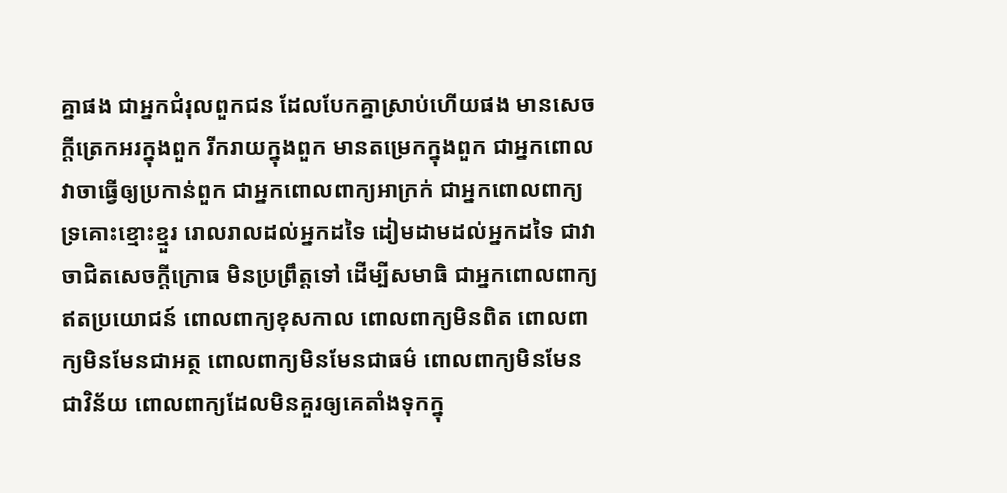គ្នាផង ជាអ្នកជំរុលពួកជន ដែលបែកគ្នាស្រាប់ហើយផង មានសេចក្តីត្រេកអរក្នុងពួក រីករាយក្នុងពួក មានតម្រេកក្នុងពួក ជាអ្នកពោលវាចាធ្វើឲ្យប្រកាន់ពួក ជាអ្នកពោលពាក្យអាក្រក់ ជាអ្នកពោលពាក្យទ្រគោះខ្មោះខ្មួរ រោលរាលដល់អ្នកដទៃ ដៀមដាមដល់អ្នកដទៃ ជាវាចាជិតសេចក្តីក្រោធ មិនប្រព្រឹត្តទៅ ដើម្បីសមាធិ ជាអ្នកពោលពាក្យឥតប្រយោជន៍ ពោលពាក្យខុសកាល ពោលពាក្យមិនពិត ពោលពាក្យមិនមែនជាអត្ថ ពោលពាក្យមិនមែនជាធម៌ ពោលពាក្យមិនមែនជាវិន័យ ពោលពាក្យដែលមិនគួរឲ្យគេតាំងទុកក្នុ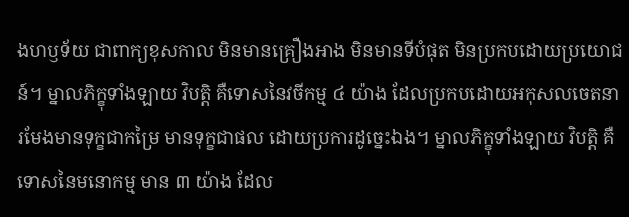ងហឫទ័យ ជាពាក្យខុសកាល មិនមានគ្រឿងអាង មិនមានទីបំផុត មិនប្រកបដោយប្រយោជន៍។ ម្នាលភិក្ខុទាំងឡាយ វិបត្តិ គឺទោសនៃវចីកម្ម ៤ យ៉ាង ដែលប្រកបដោយអកុសលចេតនា រមែងមានទុក្ខជាកម្រៃ មានទុក្ខជាផល ដោយប្រការដូច្នេះឯង។ ម្នាលភិក្ខុទាំងឡាយ វិបត្តិ គឺទោសនៃមនោកម្ម មាន ៣ យ៉ាង ដែល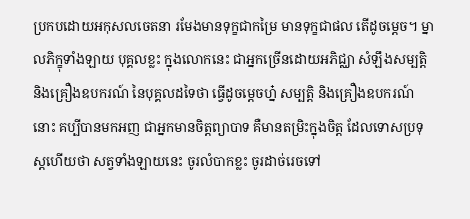ប្រកបដោយអកុសលចេតនា រមែងមានទុក្ខជាកម្រៃ មានទុក្ខជាផល តើដូចម្តេច។ ម្នាលភិក្ខុទាំងឡាយ បុគ្គលខ្លះ ក្នុងលោកនេះ ជាអ្នកច្រើនដោយអភិជ្ឈា សំឡឹងសម្បត្តិ និងគ្រឿងឧបករណ៍ នៃបុគ្គលដទៃថា ធ្វើដូចម្តេចហ្ន៎ សម្បត្តិ និងគ្រឿងឧបករណ៍នោះ គប្បីបានមកអញ ជាអ្នកមានចិត្តព្យាបាទ គឺមានតម្រិះក្នុងចិត្ត ដែលទោសប្រទុស្តហើយថា សត្វទាំងឡាយនេះ ចូរលំបាកខ្លះ ចូរដាច់រេចទៅ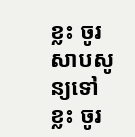ខ្លះ ចូរសាបសូន្យទៅខ្លះ ចូរ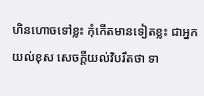ហិនហោចទៅខ្លះ កុំកើតមានទៀតខ្លះ ជាអ្នកយល់ខុស សេចក្តីយល់វិបរឹតថា ទា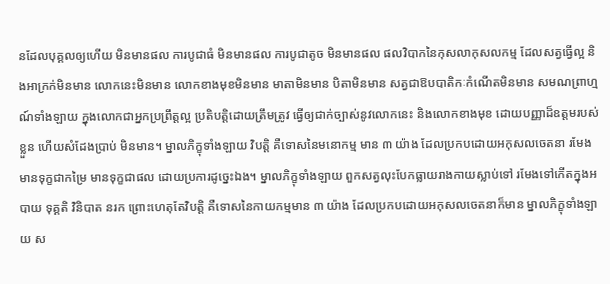នដែលបុគ្គលឲ្យហើយ មិនមានផល ការបូជាធំ មិនមានផល ការបូជាតូច មិនមានផល ផលវិបាកនៃកុសលាកុសលកម្ម ដែលសត្វធ្វើល្អ និងអាក្រក់មិនមាន លោកនេះមិនមាន លោកខាងមុខមិនមាន មាតាមិនមាន បិតាមិនមាន សត្វជាឱបបាតិកៈកំណើតមិនមាន សមណព្រាហ្មណ៍ទាំងឡាយ ក្នុងលោកជាអ្នកប្រព្រឹត្តល្អ ប្រតិបត្តិដោយត្រឹមត្រូវ ធ្វើឲ្យជាក់ច្បាស់នូវលោកនេះ និងលោកខាងមុខ ដោយបញ្ញាដ៏ឧត្តមរបស់ខ្លួន ហើយសំដែងប្រាប់ មិនមាន។ ម្នាលភិក្ខុទាំងឡាយ វិបត្តិ គឺទោសនៃមនោកម្ម មាន ៣ យ៉ាង ដែលប្រកបដោយអកុសលចេតនា រមែងមានទុក្ខជាកម្រៃ មានទុក្ខជាផល ដោយប្រការដូច្នេះឯង។ ម្នាលភិក្ខុទាំងឡាយ ពួកសត្វលុះបែកធ្លាយរាងកាយស្លាប់ទៅ រមែងទៅកើតក្នុងអបាយ ទុគ្គតិ វិនិបាត នរក ព្រោះហេតុតែវិបត្តិ គឺទោសនៃកាយកម្មមាន ៣ យ៉ាង ដែលប្រកបដោយអកុសលចេតនាក៏មាន ម្នាលភិក្ខុទាំងឡាយ ស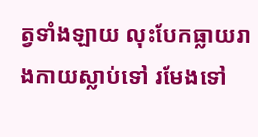ត្វទាំងឡាយ លុះបែកធ្លាយរាងកាយស្លាប់ទៅ រមែងទៅ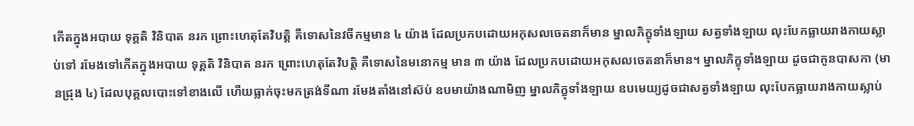កើតក្នុងអបាយ ទុគ្គតិ វិនិបាត នរក ព្រោះហេតុតែវិបត្តិ គឺទោសនៃវចីកម្មមាន ៤ យ៉ាង ដែលប្រកបដោយអកុសលចេតនាក៏មាន ម្នាលភិក្ខុទាំងឡាយ សត្វទាំងឡាយ លុះបែកធ្លាយរាងកាយស្លាប់ទៅ រមែងទៅកើតក្នុងអបាយ ទុគ្គតិ វិនិបាត នរក ព្រោះហេតុតែវិបត្តិ គឺទោសនៃមនោកម្ម មាន ៣ យ៉ាង ដែលប្រកបដោយអកុសលចេតនាក៏មាន។ ម្នាលភិក្ខុទាំងឡាយ ដូចជាកូនបាសកា (មានជ្រុង ៤) ដែលបុគ្គលបោះទៅខាងលើ ហើយធ្លាក់ចុះមកត្រង់ទីណា រមែងតាំងនៅស៊ប់ ឧបមាយ៉ាងណាមិញ ម្នាលភិក្ខុទាំងឡាយ ឧបមេយ្យដូចជាសត្វទាំងឡាយ លុះបែកធ្លាយរាងកាយស្លាប់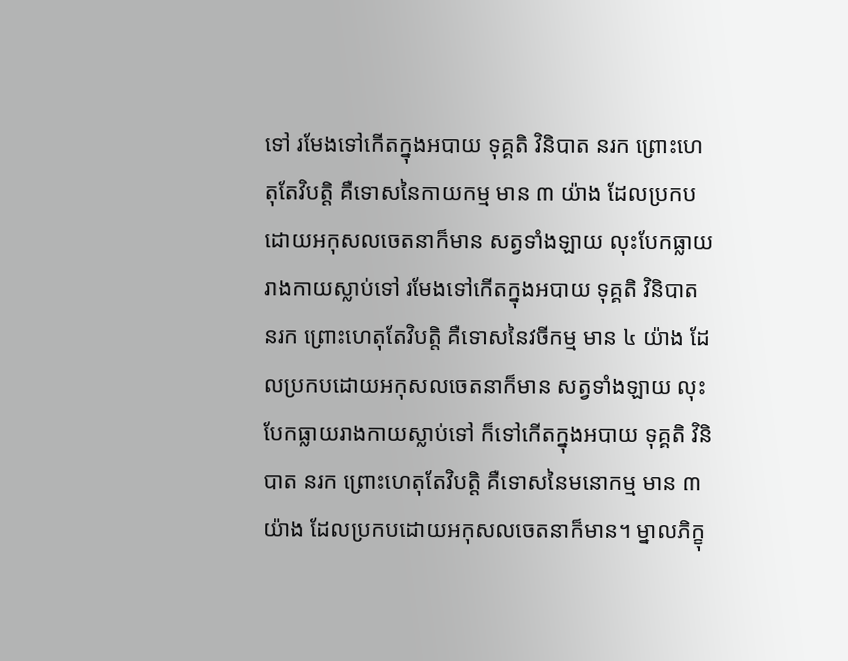ទៅ រមែងទៅកើតក្នុងអបាយ ទុគ្គតិ វិនិបាត នរក ព្រោះហេតុតែវិបត្តិ គឺទោសនៃកាយកម្ម មាន ៣ យ៉ាង ដែលប្រកបដោយអកុសលចេតនាក៏មាន សត្វទាំងឡាយ លុះបែកធ្លាយរាងកាយស្លាប់ទៅ រមែងទៅកើតក្នុងអបាយ ទុគ្គតិ វិនិបាត នរក ព្រោះហេតុតែវិបត្តិ គឺទោសនៃវចីកម្ម មាន ៤ យ៉ាង ដែលប្រកបដោយអកុសលចេតនាក៏មាន សត្វទាំងឡាយ លុះបែកធ្លាយរាងកាយស្លាប់ទៅ ក៏ទៅកើតក្នុងអបាយ ទុគ្គតិ វិនិបាត នរក ព្រោះហេតុតែវិបត្តិ គឺទោសនៃមនោកម្ម មាន ៣ យ៉ាង ដែលប្រកបដោយអកុសលចេតនាក៏មាន។ ម្នាលភិក្ខុ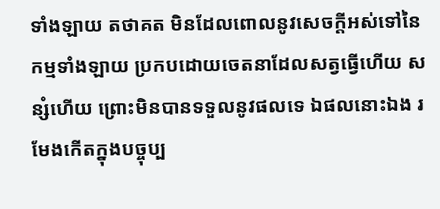ទាំងឡាយ តថាគត មិនដែលពោលនូវសេចក្តីអស់ទៅនៃកម្មទាំងឡាយ ប្រកបដោយចេតនាដែលសត្វធ្វើហើយ សន្សំហើយ ព្រោះមិនបានទទួលនូវផលទេ ឯផលនោះឯង រមែងកើតក្នុងបច្ចុប្ប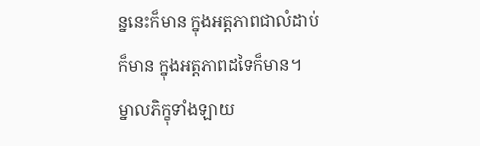ន្ននេះក៏មាន ក្នុងអត្តភាពជាលំដាប់ក៏មាន ក្នុងអត្តភាពដទៃក៏មាន។ ម្នាលភិក្ខុទាំងឡាយ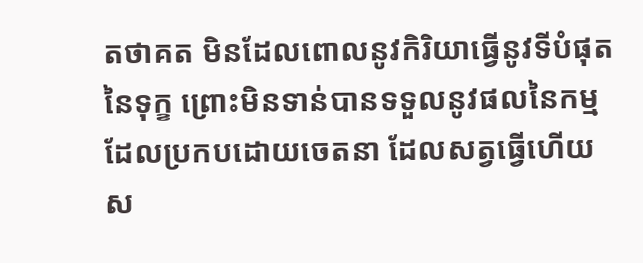តថាគត មិនដែលពោលនូវកិរិយាធ្វើនូវទីបំផុតនៃទុក្ខ ព្រោះមិនទាន់បានទទួលនូវផលនៃកម្ម ដែលប្រកបដោយចេតនា ដែលសត្វធ្វើហើយ ស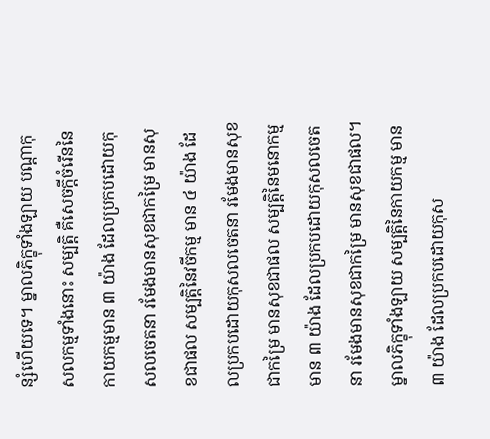ន្សំហើយទេ។ ម្នាលភិក្ខុទាំងឡាយ បណ្តាកុសលកម្មទាំងនោះ សម្បត្តិ គឺសេចក្តីចំរើននៃកាយកម្មមាន ៣ យ៉ាង ដែលប្រកបដោយកុសលចេតនា រមែងមានសុខជាកម្រៃ មានសុខជាផល សម្បត្តិនៃវចីកម្ម មាន ៤ យ៉ាង ដែលប្រកបដោយកុសលចេតនា រមែងមានសុខជាកម្រៃ មានសុខជាផល សម្បត្តិនៃមនោកម្ម មាន ៣ យ៉ាង ដែលប្រកបដោយកុសលចេតនា រមែងមានសុខជាកម្រៃ មានសុខជាផល។
ម្នាលភិក្ខុទាំងឡាយ សម្បត្តិនៃកាយកម្ម មាន ៣ យ៉ាង ដែលប្រកបដោយកុស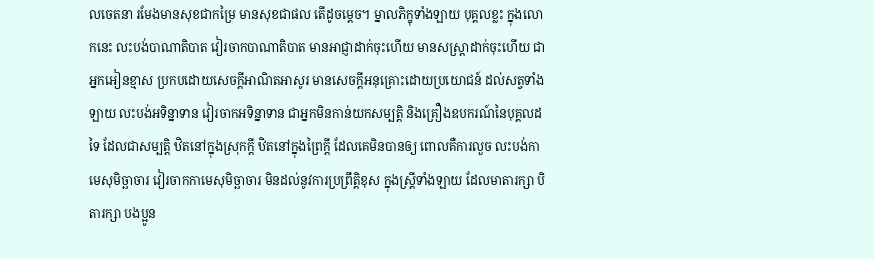លចេតនា រមែងមានសុខជាកម្រៃ មានសុខជាផល តើដូចម្តេច។ ម្នាលភិក្ខុទាំងឡាយ បុគ្គលខ្លះ ក្នុងលោកនេះ លះបង់បាណាតិបាត វៀរចាកបាណាតិបាត មានអាជ្ញាដាក់ចុះហើយ មានសស្រ្តាដាក់ចុះហើយ ជាអ្នកអៀនខ្មាស ប្រកបដោយសេចក្តីអាណិតអាសូរ មានសេចក្តីអនុគ្រោះដោយប្រយោជន៍ ដល់សត្វទាំងឡាយ លះបង់អទិន្នាទាន វៀរចាកអទិន្នាទាន ជាអ្នកមិនកាន់យកសម្បត្តិ និងគ្រឿងឧបករណ៍នៃបុគ្គលដទៃ ដែលជាសម្បត្តិ ឋិតនៅក្នុងស្រុកក្តី ឋិតនៅក្នុងព្រៃក្តី ដែលគេមិនបានឲ្យ ពោលគឺការលួច លះបង់កាមេសុមិច្ឆាចារ វៀរចាកកាមេសុមិច្ឆាចារ មិនដល់នូវការប្រព្រឹត្តិខុស ក្នុងស្ត្រីទាំងឡាយ ដែលមាតារក្សា បិតារក្សា បងប្អូន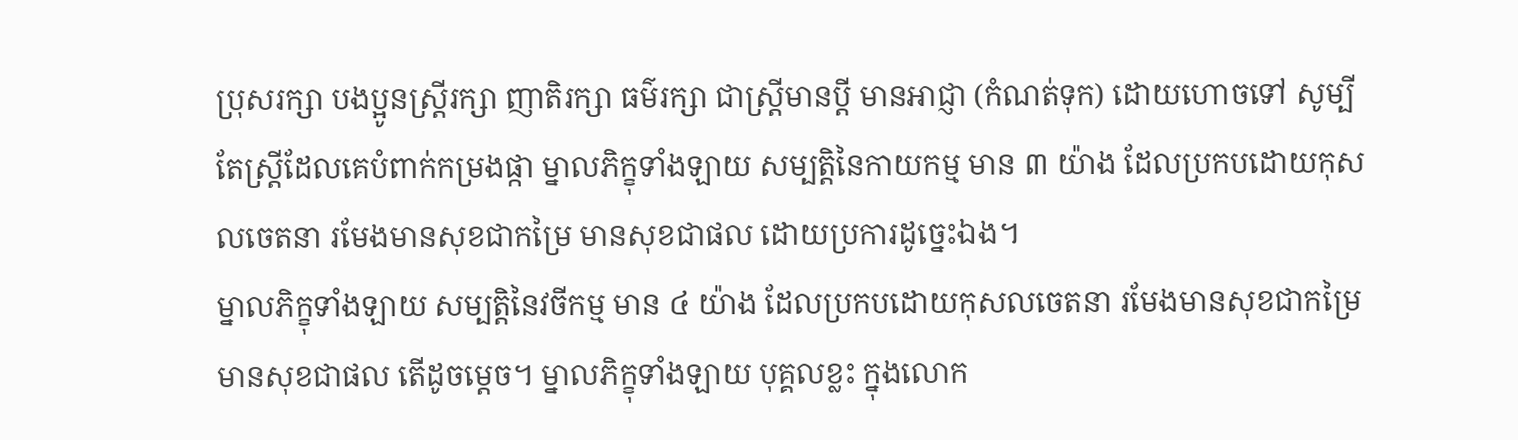ប្រុសរក្សា បងប្អូនស្រ្តីរក្សា ញាតិរក្សា ធម៌រក្សា ជាស្រ្តីមានប្តី មានអាជ្ញា (កំណត់ទុក) ដោយហោចទៅ សូម្បីតែស្រ្តីដែលគេបំពាក់កម្រងផ្កា ម្នាលភិក្ខុទាំងឡាយ សម្បត្តិនៃកាយកម្ម មាន ៣ យ៉ាង ដែលប្រកបដោយកុសលចេតនា រមែងមានសុខជាកម្រៃ មានសុខជាផល ដោយប្រការដូច្នេះឯង។
ម្នាលភិក្ខុទាំងឡាយ សម្បត្តិនៃវចីកម្ម មាន ៤ យ៉ាង ដែលប្រកបដោយកុសលចេតនា រមែងមានសុខជាកម្រៃ មានសុខជាផល តើដូចម្តេច។ ម្នាលភិក្ខុទាំងឡាយ បុគ្គលខ្លះ ក្នុងលោក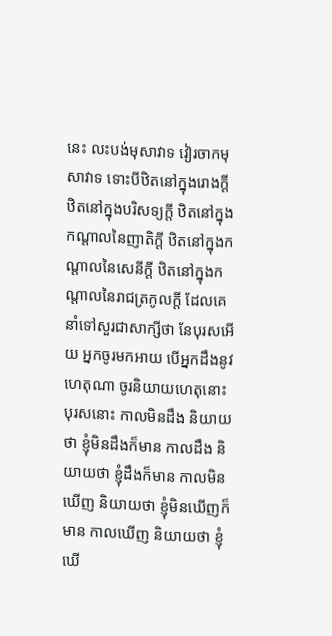នេះ លះបង់មុសាវាទ វៀរចាកមុសាវាទ ទោះបីឋិតនៅក្នុងរោងក្តី ឋិតនៅក្នុងបរិសទ្យក្តី ឋិតនៅក្នុងកណ្តាលនៃញាតិក្តី ឋិតនៅក្នុងកណ្តាលនៃសេនីក្តី ឋិតនៅក្នុងកណ្តាលនៃរាជត្រកូលក្តី ដែលគេនាំទៅសួរជាសាក្សីថា នែបុរសអើយ អ្នកចូរមកអាយ បើអ្នកដឹងនូវហេតុណា ចូរនិយាយហេតុនោះ បុរសនោះ កាលមិនដឹង និយាយថា ខ្ញុំមិនដឹងក៏មាន កាលដឹង និយាយថា ខ្ញុំដឹងក៏មាន កាលមិនឃើញ និយាយថា ខ្ញុំមិនឃើញក៏មាន កាលឃើញ និយាយថា ខ្ញុំឃើ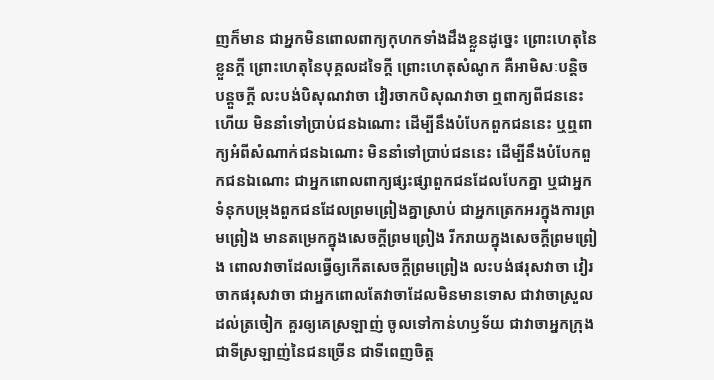ញក៏មាន ជាអ្នកមិនពោលពាក្យកុហកទាំងដឹងខ្លួនដូច្នេះ ព្រោះហេតុនៃខ្លួនក្តី ព្រោះហេតុនៃបុគ្គលដទៃក្តី ព្រោះហេតុសំណូក គឺអាមិសៈបន្តិចបន្តួចក្តី លះបង់បិសុណវាចា វៀរចាកបិសុណវាចា ឮពាក្យពីជននេះហើយ មិននាំទៅប្រាប់ជនឯណោះ ដើម្បីនឹងបំបែកពួកជននេះ ឬឮពាក្យអំពីសំណាក់ជនឯណោះ មិននាំទៅប្រាប់ជននេះ ដើម្បីនឹងបំបែកពួកជនឯណោះ ជាអ្នកពោលពាក្យផ្សះផ្សាពួកជនដែលបែកគ្នា ឬជាអ្នកទំនុកបម្រុងពួកជនដែលព្រមព្រៀងគ្នាស្រាប់ ជាអ្នកត្រេកអរក្នុងការព្រមព្រៀង មានតម្រេកក្នុងសេចក្តីព្រមព្រៀង រីករាយក្នុងសេចក្តីព្រមព្រៀង ពោលវាចាដែលធ្វើឲ្យកើតសេចក្តីព្រមព្រៀង លះបង់ផរុសវាចា វៀរចាកផរុសវាចា ជាអ្នកពោលតែវាចាដែលមិនមានទោស ជាវាចាស្រួលដល់ត្រចៀក គួរឲ្យគេស្រឡាញ់ ចូលទៅកាន់ហឫទ័យ ជាវាចាអ្នកក្រុង ជាទីស្រឡាញ់នៃជនច្រើន ជាទីពេញចិត្ត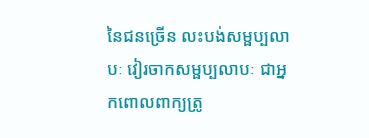នៃជនច្រើន លះបង់សម្ផប្បលាបៈ វៀរចាកសម្ផប្បលាបៈ ជាអ្នកពោលពាក្យត្រូ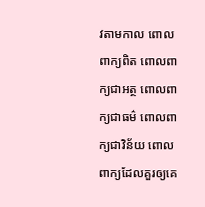វតាមកាល ពោលពាក្យពិត ពោលពាក្យជាអត្ថ ពោលពាក្យជាធម៌ ពោលពាក្យជាវិន័យ ពោលពាក្យដែលគួរឲ្យគេ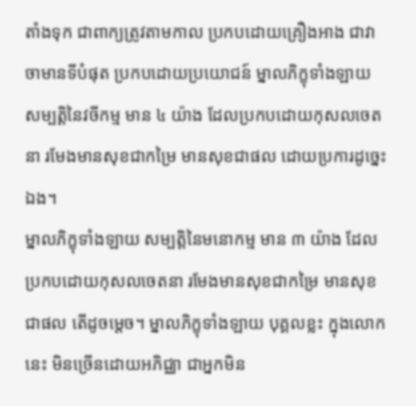តាំងទុក ជាពាក្យត្រូវតាមកាល ប្រកបដោយគ្រឿងអាង ជាវាចាមានទីបំផុត ប្រកបដោយប្រយោជន៍ ម្នាលភិក្ខុទាំងឡាយ សម្បត្តិនៃវចីកម្ម មាន ៤ យ៉ាង ដែលប្រកបដោយកុសលចេតនា រមែងមានសុខជាកម្រៃ មានសុខជាផល ដោយប្រការដូច្នេះឯង។
ម្នាលភិក្ខុទាំងឡាយ សម្បត្តិនៃមនោកម្ម មាន ៣ យ៉ាង ដែលប្រកបដោយកុសលចេតនា រមែងមានសុខជាកម្រៃ មានសុខជាផល តើដូចម្តេច។ ម្នាលភិក្ខុទាំងឡាយ បុគ្គលខ្លះ ក្នុងលោកនេះ មិនច្រើនដោយអភិជ្ឈា ជាអ្នកមិន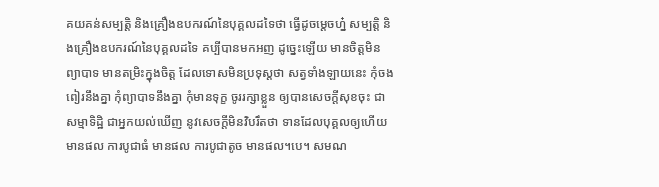គយគន់សម្បត្តិ និងគ្រឿងឧបករណ៍នៃបុគ្គលដទៃថា ធ្វើដូចម្តេចហ្ន៎ សម្បត្តិ និងគ្រឿងឧបករណ៍នៃបុគ្គលដទៃ គប្បីបានមកអញ ដូច្នេះឡើយ មានចិត្តមិនព្យាបាទ មានតម្រិះក្នុងចិត្ត ដែលទោសមិនប្រទុស្តថា សត្វទាំងឡាយនេះ កុំចងពៀរនឹងគ្នា កុំព្យាបាទនឹងគ្នា កុំមានទុក្ខ ចូររក្សាខ្លួន ឲ្យបានសេចក្តីសុខចុះ ជាសម្មាទិដ្ឋិ ជាអ្នកយល់ឃើញ នូវសេចក្តីមិនវិបរឹតថា ទានដែលបុគ្គលឲ្យហើយ មានផល ការបូជាធំ មានផល ការបូជាតូច មានផល។បេ។ សមណ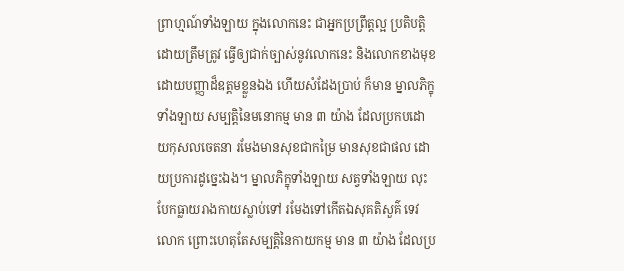ព្រាហ្មណ៍ទាំងឡាយ ក្នុងលោកនេះ ជាអ្នកប្រព្រឹត្តល្អ ប្រតិបត្តិដោយត្រឹមត្រូវ ធ្វើឲ្យជាក់ច្បាស់នូវលោកនេះ និងលោកខាងមុខ ដោយបញ្ញាដ៏ឧត្តមខ្លួនឯង ហើយសំដែងប្រាប់ ក៏មាន ម្នាលភិក្ខុទាំងឡាយ សម្បត្តិនៃមនោកម្ម មាន ៣ យ៉ាង ដែលប្រកបដោយកុសលចេតនា រមែងមានសុខជាកម្រៃ មានសុខជាផល ដោយប្រការដូច្នេះឯង។ ម្នាលភិក្ខុទាំងឡាយ សត្វទាំងឡាយ លុះបែកធ្លាយរាងកាយស្លាប់ទៅ រមែងទៅកើតឯសុគតិសួគ៌ ទេវលោក ព្រោះហេតុតែសម្បត្តិនៃកាយកម្ម មាន ៣ យ៉ាង ដែលប្រ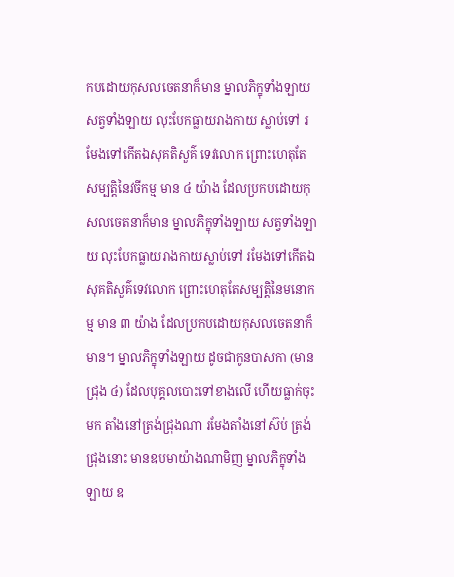កបដោយកុសលចេតនាក៏មាន ម្នាលភិក្ខុទាំងឡាយ សត្វទាំងឡាយ លុះបែកធ្លាយរាងកាយ ស្លាប់ទៅ រមែងទៅកើតឯសុគតិសួគ៌ ទេវលោក ព្រោះហេតុតែសម្បត្តិនៃវចីកម្ម មាន ៤ យ៉ាង ដែលប្រកបដោយកុសលចេតនាក៏មាន ម្នាលភិក្ខុទាំងឡាយ សត្វទាំងឡាយ លុះបែកធ្លាយរាងកាយស្លាប់ទៅ រមែងទៅកើតឯសុគតិសួគ៌ទេវលោក ព្រោះហេតុតែសម្បត្តិនៃមនោកម្ម មាន ៣ យ៉ាង ដែលប្រកបដោយកុសលចេតនាក៏មាន។ ម្នាលភិក្ខុទាំងឡាយ ដូចជាកូនបាសកា (មានជ្រុង ៤) ដែលបុគ្គលបោះទៅខាងលើ ហើយធ្លាក់ចុះមក តាំងនៅត្រង់ជ្រុងណា រមែងតាំងនៅស៊ប់ ត្រង់ជ្រុងនោះ មានឧបមាយ៉ាងណាមិញ ម្នាលភិក្ខុទាំងឡាយ ឧ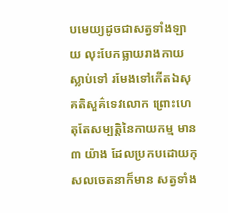បមេយ្យដូចជាសត្វទាំងឡាយ លុះបែកធ្លាយរាងកាយស្លាប់ទៅ រមែងទៅកើតឯសុគតិសួគ៌ទេវលោក ព្រោះហេតុតែសម្បត្តិនៃកាយកម្ម មាន ៣ យ៉ាង ដែលប្រកបដោយកុសលចេតនាក៏មាន សត្វទាំង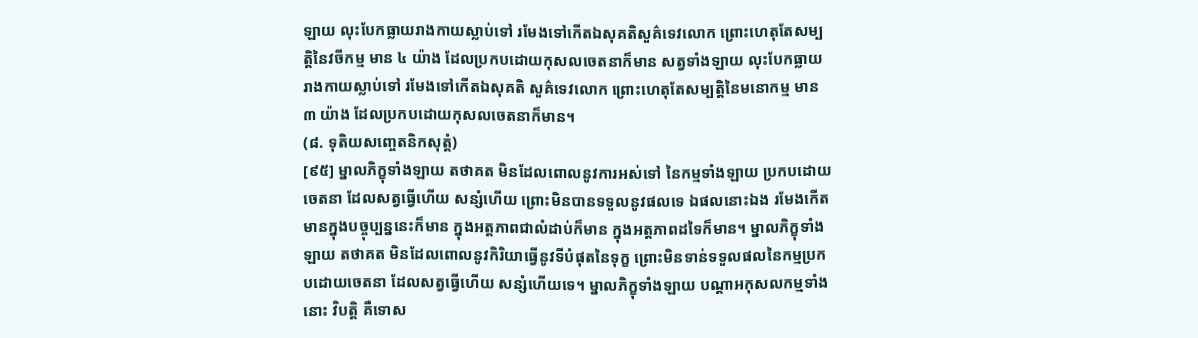ឡាយ លុះបែកធ្លាយរាងកាយស្លាប់ទៅ រមែងទៅកើតឯសុគតិសួគ៌ទេវលោក ព្រោះហេតុតែសម្បត្តិនៃវចីកម្ម មាន ៤ យ៉ាង ដែលប្រកបដោយកុសលចេតនាក៏មាន សត្វទាំងឡាយ លុះបែកធ្លាយរាងកាយស្លាប់ទៅ រមែងទៅកើតឯសុគតិ សួគ៌ទេវលោក ព្រោះហេតុតែសម្បត្តិនៃមនោកម្ម មាន ៣ យ៉ាង ដែលប្រកបដោយកុសលចេតនាក៏មាន។
(៨. ទុតិយសញ្ចេតនិកសុត្តំ)
[៩៥] ម្នាលភិក្ខុទាំងឡាយ តថាគត មិនដែលពោលនូវការអស់ទៅ នៃកម្មទាំងឡាយ ប្រកបដោយចេតនា ដែលសត្វធ្វើហើយ សន្សំហើយ ព្រោះមិនបានទទួលនូវផលទេ ឯផលនោះឯង រមែងកើតមានក្នុងបច្ចុប្បន្ននេះក៏មាន ក្នុងអត្តភាពជាលំដាប់ក៏មាន ក្នុងអត្តភាពដទៃក៏មាន។ ម្នាលភិក្ខុទាំងឡាយ តថាគត មិនដែលពោលនូវកិរិយាធ្វើនូវទីបំផុតនៃទុក្ខ ព្រោះមិនទាន់ទទួលផលនៃកម្មប្រកបដោយចេតនា ដែលសត្វធ្វើហើយ សន្សំហើយទេ។ ម្នាលភិក្ខុទាំងឡាយ បណ្តាអកុសលកម្មទាំងនោះ វិបត្តិ គឺទោស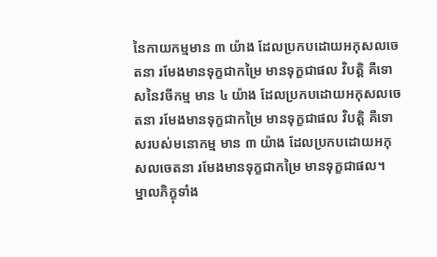នៃកាយកម្មមាន ៣ យ៉ាង ដែលប្រកបដោយអកុសលចេតនា រមែងមានទុក្ខជាកម្រៃ មានទុក្ខជាផល វិបត្តិ គឺទោសនៃវចីកម្ម មាន ៤ យ៉ាង ដែលប្រកបដោយអកុសលចេតនា រមែងមានទុក្ខជាកម្រៃ មានទុក្ខជាផល វិបត្តិ គឺទោសរបស់មនោកម្ម មាន ៣ យ៉ាង ដែលប្រកបដោយអកុសលចេតនា រមែងមានទុក្ខជាកម្រៃ មានទុក្ខជាផល។
ម្នាលភិក្ខុទាំង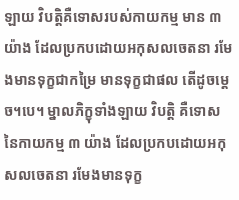ឡាយ វិបត្តិគឺទោសរបស់កាយកម្ម មាន ៣ យ៉ាង ដែលប្រកបដោយអកុសលចេតនា រមែងមានទុក្ខជាកម្រៃ មានទុក្ខជាផល តើដូចម្តេច។បេ។ ម្នាលភិក្ខុទាំងឡាយ វិបត្តិ គឺទោសនៃកាយកម្ម ៣ យ៉ាង ដែលប្រកបដោយអកុសលចេតនា រមែងមានទុក្ខ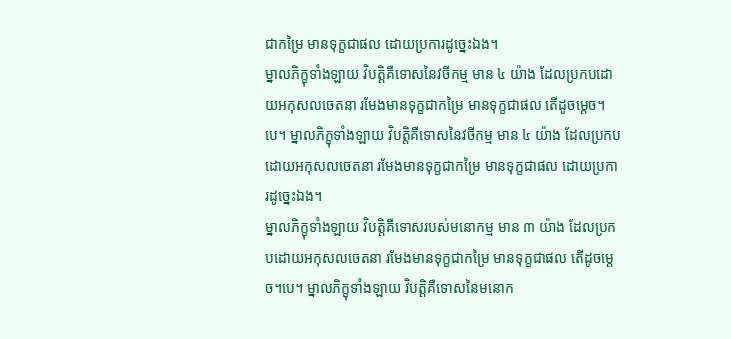ជាកម្រៃ មានទុក្ខជាផល ដោយប្រការដូច្នេះឯង។
ម្នាលភិក្ខុទាំងឡាយ វិបត្តិគឺទោសនៃវចីកម្ម មាន ៤ យ៉ាង ដែលប្រកបដោយអកុសលចេតនា រមែងមានទុក្ខជាកម្រៃ មានទុក្ខជាផល តើដូចម្តេច។បេ។ ម្នាលភិក្ខុទាំងឡាយ វិបត្តិគឺទោសនៃវចីកម្ម មាន ៤ យ៉ាង ដែលប្រកបដោយអកុសលចេតនា រមែងមានទុក្ខជាកម្រៃ មានទុក្ខជាផល ដោយប្រការដូច្នេះឯង។
ម្នាលភិក្ខុទាំងឡាយ វិបត្តិគឺទោសរបស់មនោកម្ម មាន ៣ យ៉ាង ដែលប្រកបដោយអកុសលចេតនា រមែងមានទុក្ខជាកម្រៃ មានទុក្ខជាផល តើដូចម្តេច។បេ។ ម្នាលភិក្ខុទាំងឡាយ វិបត្តិគឺទោសនៃមនោក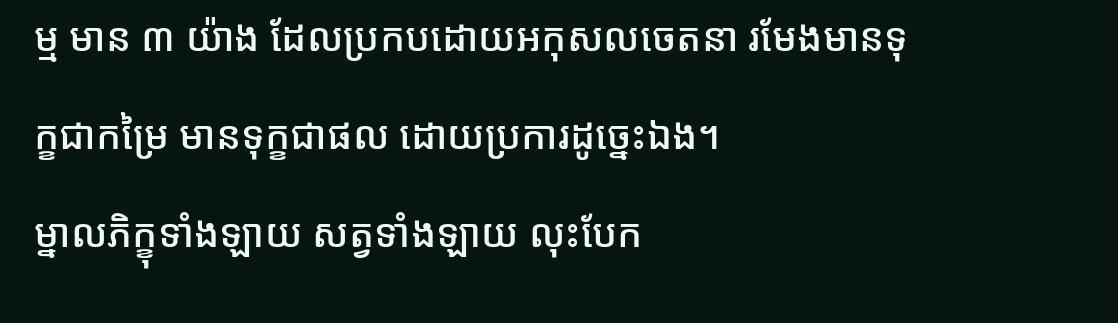ម្ម មាន ៣ យ៉ាង ដែលប្រកបដោយអកុសលចេតនា រមែងមានទុក្ខជាកម្រៃ មានទុក្ខជាផល ដោយប្រការដូច្នេះឯង។
ម្នាលភិក្ខុទាំងឡាយ សត្វទាំងឡាយ លុះបែក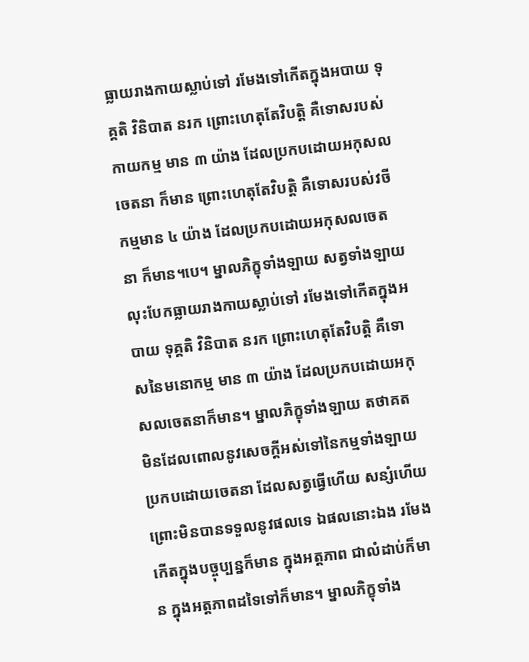ធ្លាយរាងកាយស្លាប់ទៅ រមែងទៅកើតក្នុងអបាយ ទុគ្គតិ វិនិបាត នរក ព្រោះហេតុតែវិបត្តិ គឺទោសរបស់កាយកម្ម មាន ៣ យ៉ាង ដែលប្រកបដោយអកុសលចេតនា ក៏មាន ព្រោះហេតុតែវិបត្តិ គឺទោសរបស់វចីកម្មមាន ៤ យ៉ាង ដែលប្រកបដោយអកុសលចេតនា ក៏មាន។បេ។ ម្នាលភិក្ខុទាំងឡាយ សត្វទាំងឡាយ លុះបែកធ្លាយរាងកាយស្លាប់ទៅ រមែងទៅកើតក្នុងអបាយ ទុគ្គតិ វិនិបាត នរក ព្រោះហេតុតែវិបត្តិ គឺទោសនៃមនោកម្ម មាន ៣ យ៉ាង ដែលប្រកបដោយអកុសលចេតនាក៏មាន។ ម្នាលភិក្ខុទាំងឡាយ តថាគត មិនដែលពោលនូវសេចក្តីអស់ទៅនៃកម្មទាំងឡាយ ប្រកបដោយចេតនា ដែលសត្វធ្វើហើយ សន្សំហើយ ព្រោះមិនបានទទួលនូវផលទេ ឯផលនោះឯង រមែងកើតក្នុងបច្ចុប្បន្នក៏មាន ក្នុងអត្តភាព ជាលំដាប់ក៏មាន ក្នុងអត្តភាពដទៃទៅក៏មាន។ ម្នាលភិក្ខុទាំង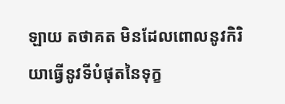ឡាយ តថាគត មិនដែលពោលនូវកិរិយាធ្វើនូវទីបំផុតនៃទុក្ខ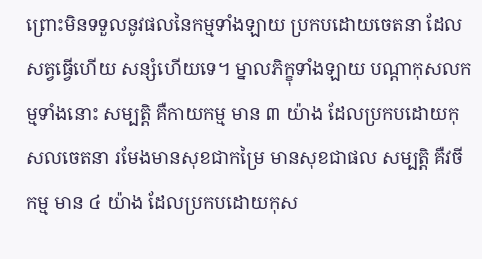ព្រោះមិនទទួលនូវផលនៃកម្មទាំងឡាយ ប្រកបដោយចេតនា ដែលសត្វធ្វើហើយ សន្សំហើយទេ។ ម្នាលភិក្ខុទាំងឡាយ បណ្តាកុសលកម្មទាំងនោះ សម្បត្តិ គឺកាយកម្ម មាន ៣ យ៉ាង ដែលប្រកបដោយកុសលចេតនា រមែងមានសុខជាកម្រៃ មានសុខជាផល សម្បត្តិ គឺវចីកម្ម មាន ៤ យ៉ាង ដែលប្រកបដោយកុស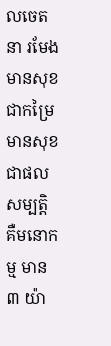លចេតនា រមែងមានសុខជាកម្រៃ មានសុខជាផល សម្បត្តិ គឺមនោកម្ម មាន ៣ យ៉ា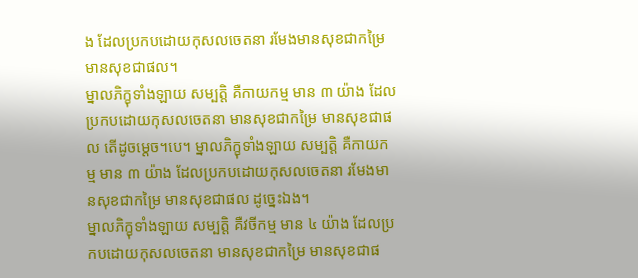ង ដែលប្រកបដោយកុសលចេតនា រមែងមានសុខជាកម្រៃ មានសុខជាផល។
ម្នាលភិក្ខុទាំងឡាយ សម្បត្តិ គឺកាយកម្ម មាន ៣ យ៉ាង ដែលប្រកបដោយកុសលចេតនា មានសុខជាកម្រៃ មានសុខជាផល តើដូចម្តេច។បេ។ ម្នាលភិក្ខុទាំងឡាយ សម្បត្តិ គឺកាយកម្ម មាន ៣ យ៉ាង ដែលប្រកបដោយកុសលចេតនា រមែងមានសុខជាកម្រៃ មានសុខជាផល ដូច្នេះឯង។
ម្នាលភិក្ខុទាំងឡាយ សម្បត្តិ គឺវចីកម្ម មាន ៤ យ៉ាង ដែលប្រកបដោយកុសលចេតនា មានសុខជាកម្រៃ មានសុខជាផ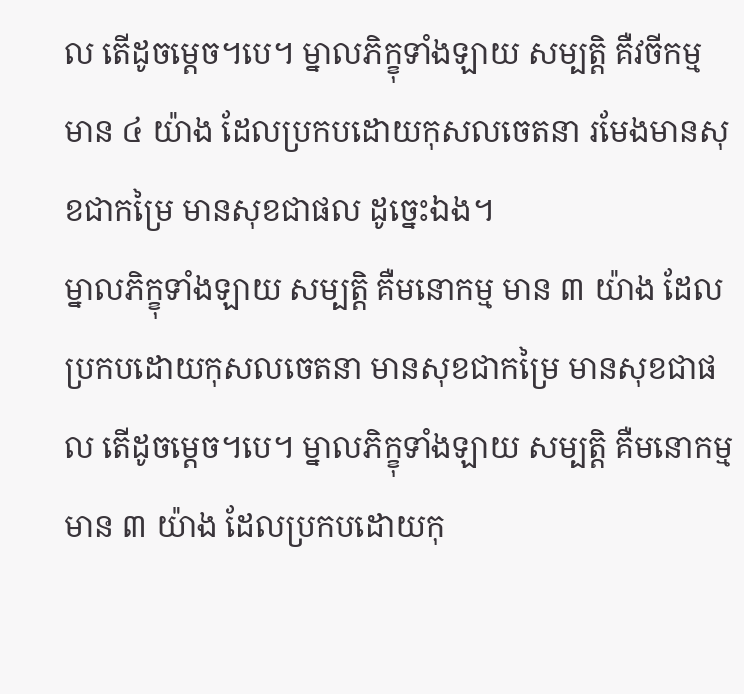ល តើដូចម្តេច។បេ។ ម្នាលភិក្ខុទាំងឡាយ សម្បត្តិ គឺវចីកម្ម មាន ៤ យ៉ាង ដែលប្រកបដោយកុសលចេតនា រមែងមានសុខជាកម្រៃ មានសុខជាផល ដូច្នេះឯង។
ម្នាលភិក្ខុទាំងឡាយ សម្បត្តិ គឺមនោកម្ម មាន ៣ យ៉ាង ដែលប្រកបដោយកុសលចេតនា មានសុខជាកម្រៃ មានសុខជាផល តើដូចម្តេច។បេ។ ម្នាលភិក្ខុទាំងឡាយ សម្បត្តិ គឺមនោកម្ម មាន ៣ យ៉ាង ដែលប្រកបដោយកុ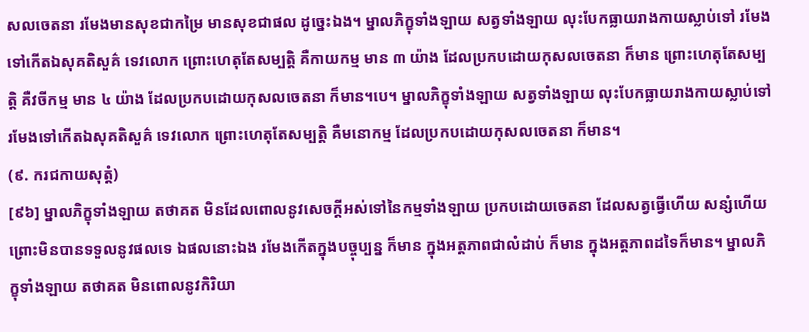សលចេតនា រមែងមានសុខជាកម្រៃ មានសុខជាផល ដូច្នេះឯង។ ម្នាលភិក្ខុទាំងឡាយ សត្វទាំងឡាយ លុះបែកធ្លាយរាងកាយស្លាប់ទៅ រមែងទៅកើតឯសុគតិសួគ៌ ទេវលោក ព្រោះហេតុតែសម្បត្តិ គឺកាយកម្ម មាន ៣ យ៉ាង ដែលប្រកបដោយកុសលចេតនា ក៏មាន ព្រោះហេតុតែសម្បត្តិ គឺវចីកម្ម មាន ៤ យ៉ាង ដែលប្រកបដោយកុសលចេតនា ក៏មាន។បេ។ ម្នាលភិក្ខុទាំងឡាយ សត្វទាំងឡាយ លុះបែកធ្លាយរាងកាយស្លាប់ទៅ រមែងទៅកើតឯសុគតិសួគ៌ ទេវលោក ព្រោះហេតុតែសម្បត្តិ គឺមនោកម្ម ដែលប្រកបដោយកុសលចេតនា ក៏មាន។
(៩. ករជកាយសុត្តំ)
[៩៦] ម្នាលភិក្ខុទាំងឡាយ តថាគត មិនដែលពោលនូវសេចក្តីអស់ទៅនៃកម្មទាំងឡាយ ប្រកបដោយចេតនា ដែលសត្វធ្វើហើយ សន្សំហើយ ព្រោះមិនបានទទួលនូវផលទេ ឯផលនោះឯង រមែងកើតក្នុងបច្ចុប្បន្ន ក៏មាន ក្នុងអត្តភាពជាលំដាប់ ក៏មាន ក្នុងអត្តភាពដទៃក៏មាន។ ម្នាលភិក្ខុទាំងឡាយ តថាគត មិនពោលនូវកិរិយា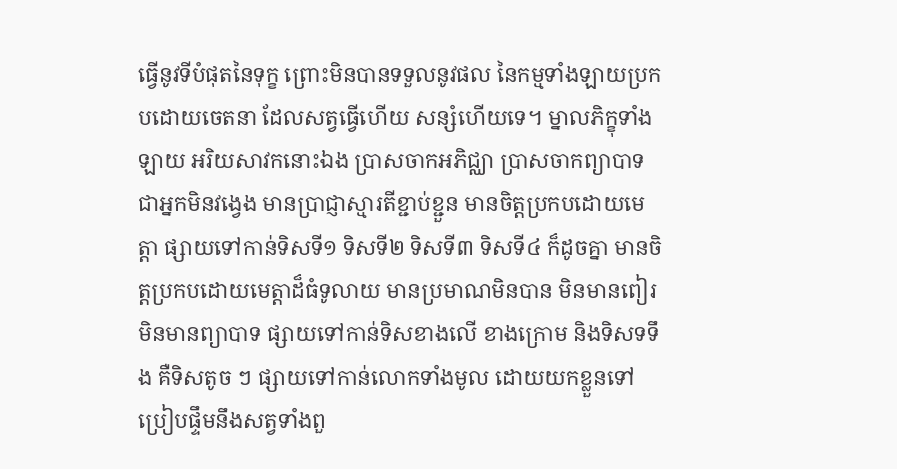ធ្វើនូវទីបំផុតនៃទុក្ខ ព្រោះមិនបានទទួលនូវផល នៃកម្មទាំងឡាយប្រកបដោយចេតនា ដែលសត្វធ្វើហើយ សន្សំហើយទេ។ ម្នាលភិក្ខុទាំងឡាយ អរិយសាវកនោះឯង ប្រាសចាកអភិជ្ឈា ប្រាសចាកព្យាបាទ ជាអ្នកមិនវង្វេង មានប្រាជ្ញាស្មារតីខ្ជាប់ខ្ជួន មានចិត្តប្រកបដោយមេត្តា ផ្សាយទៅកាន់ទិសទី១ ទិសទី២ ទិសទី៣ ទិសទី៤ ក៏ដូចគ្នា មានចិត្តប្រកបដោយមេត្តាដ៏ធំទូលាយ មានប្រមាណមិនបាន មិនមានពៀរ មិនមានព្យាបាទ ផ្សាយទៅកាន់ទិសខាងលើ ខាងក្រោម និងទិសទទឹង គឺទិសតូច ៗ ផ្សាយទៅកាន់លោកទាំងមូល ដោយយកខ្លួនទៅប្រៀបផ្ទឹមនឹងសត្វទាំងពួ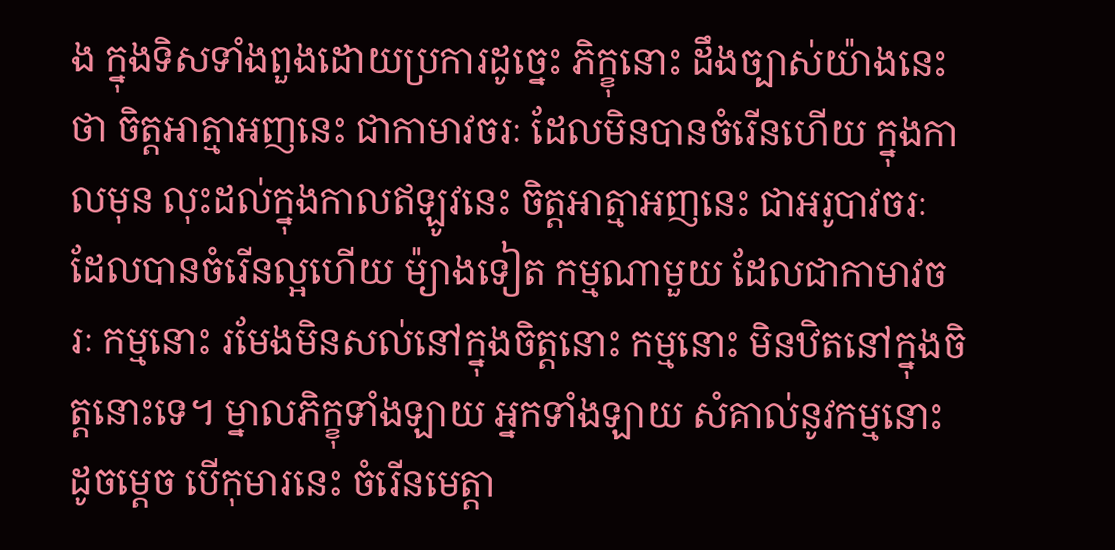ង ក្នុងទិសទាំងពួងដោយប្រការដូច្នេះ ភិក្ខុនោះ ដឹងច្បាស់យ៉ាងនេះថា ចិត្តអាត្មាអញនេះ ជាកាមាវចរៈ ដែលមិនបានចំរើនហើយ ក្នុងកាលមុន លុះដល់ក្នុងកាលឥឡូវនេះ ចិត្តអាត្មាអញនេះ ជាអរូបាវចរៈ ដែលបានចំរើនល្អហើយ ម៉្យាងទៀត កម្មណាមួយ ដែលជាកាមាវចរៈ កម្មនោះ រមែងមិនសល់នៅក្នុងចិត្តនោះ កម្មនោះ មិនឋិតនៅក្នុងចិត្តនោះទេ។ ម្នាលភិក្ខុទាំងឡាយ អ្នកទាំងឡាយ សំគាល់នូវកម្មនោះដូចម្តេច បើកុមារនេះ ចំរើនមេត្តា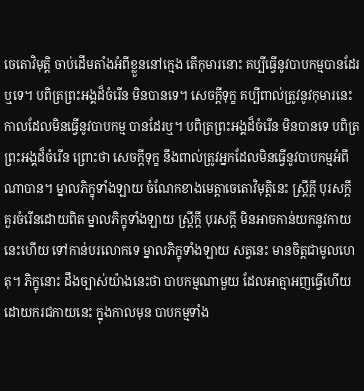ចេតោវិមុត្តិ ចាប់ដើមតាំងអំពីខ្លួននៅក្មេង តើកុមារនោះ គប្បីធ្វើនូវបាបកម្មបានដែរឬទេ។ បពិត្រព្រះអង្គដ៏ចំរើន មិនបានទេ។ សេចក្តីទុក្ខ គប្បីពាល់ត្រូវនូវកុមារនេះ កាលដែលមិនធ្វើនូវបាបកម្ម បានដែរឬ។ បពិត្រព្រះអង្គដ៏ចំរើន មិនបានទេ បពិត្រព្រះអង្គដ៏ចំរើន ព្រោះថា សេចក្តីទុក្ខ នឹងពាល់ត្រូវអ្នកដែលមិនធ្វើនូវបាបកម្មអំពីណាបាន។ ម្នាលភិក្ខុទាំងឡាយ ចំណែកខាងមេត្តាចេតោវិមុត្តិនេះ ស្ត្រីក្តី បុរសក្តី គួរចំរើនដោយពិត ម្នាលភិក្ខុទាំងឡាយ ស្រ្តីក្តី បុរសក្តី មិនអាចកាន់យកនូវកាយនេះហើយ ទៅកាន់បរលោកទេ ម្នាលភិក្ខុទាំងឡាយ សត្វនេះ មានចិត្តជាមូលហេតុ។ ភិក្ខុនោះ ដឹងច្បាស់យ៉ាងនេះថា បាបកម្មណាមួយ ដែលអាត្មាអញធ្វើហើយ ដោយករជកាយនេះ ក្នុងកាលមុន បាបកម្មទាំង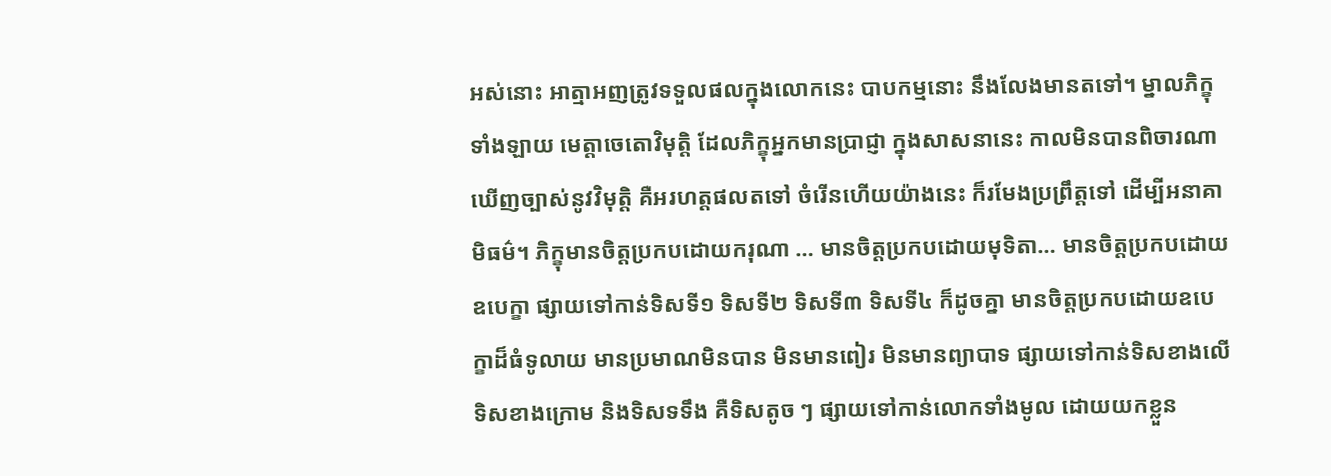អស់នោះ អាត្មាអញត្រូវទទួលផលក្នុងលោកនេះ បាបកម្មនោះ នឹងលែងមានតទៅ។ ម្នាលភិក្ខុទាំងឡាយ មេត្តាចេតោវិមុត្តិ ដែលភិក្ខុអ្នកមានប្រាជ្ញា ក្នុងសាសនានេះ កាលមិនបានពិចារណា ឃើញច្បាស់នូវវិមុត្តិ គឺអរហត្តផលតទៅ ចំរើនហើយយ៉ាងនេះ ក៏រមែងប្រព្រឹត្តទៅ ដើម្បីអនាគាមិធម៌។ ភិក្ខុមានចិត្តប្រកបដោយករុណា … មានចិត្តប្រកបដោយមុទិតា… មានចិត្តប្រកបដោយឧបេក្ខា ផ្សាយទៅកាន់ទិសទី១ ទិសទី២ ទិសទី៣ ទិសទី៤ ក៏ដូចគ្នា មានចិត្តប្រកបដោយឧបេក្ខាដ៏ធំទូលាយ មានប្រមាណមិនបាន មិនមានពៀរ មិនមានព្យាបាទ ផ្សាយទៅកាន់ទិសខាងលើ ទិសខាងក្រោម និងទិសទទឹង គឺទិសតូច ៗ ផ្សាយទៅកាន់លោកទាំងមូល ដោយយកខ្លួន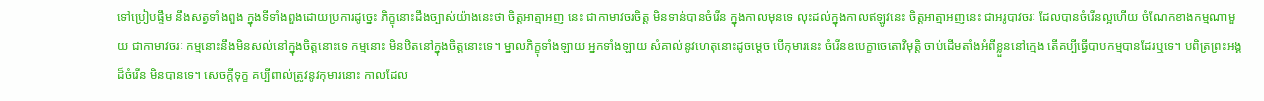ទៅប្រៀបផ្ទឹម នឹងសត្វទាំងពួង ក្នុងទីទាំងពួងដោយប្រការដូច្នេះ ភិក្ខុនោះដឹងច្បាស់យ៉ាងនេះថា ចិត្តអាត្មាអញ នេះ ជាកាមាវចរចិត្ត មិនទាន់បានចំរើន ក្នុងកាលមុនទេ លុះដល់ក្នុងកាលឥឡូវនេះ ចិត្តអាត្មាអញនេះ ជាអរូបាវចរៈ ដែលបានចំរើនល្អហើយ ចំណែកខាងកម្មណាមួយ ជាកាមាវចរៈ កម្មនោះនឹងមិនសល់នៅក្នុងចិត្តនោះទេ កម្មនោះ មិនឋិតនៅក្នុងចិត្តនោះទេ។ ម្នាលភិក្ខុទាំងឡាយ អ្នកទាំងឡាយ សំគាល់នូវហេតុនោះដូចម្តេច បើកុមារនេះ ចំរើនឧបេក្ខាចេតោវិមុត្តិ ចាប់ដើមតាំងអំពីខ្លួននៅក្មេង តើគប្បីធ្វើបាបកម្មបានដែរឬទេ។ បពិត្រព្រះអង្គដ៏ចំរើន មិនបានទេ។ សេចក្តីទុក្ខ គប្បីពាល់ត្រូវនូវកុមារនោះ កាលដែល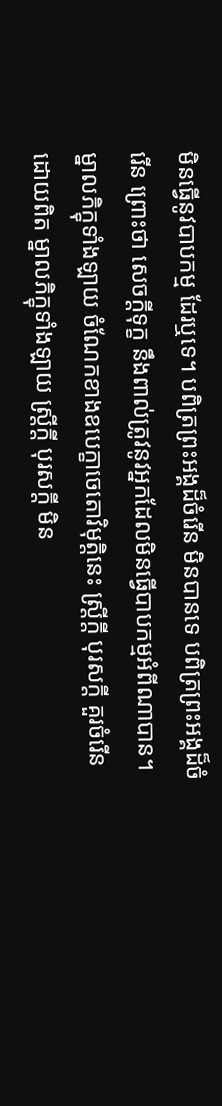មិនធ្វើនូវបាបកម្ម ដែរឬទេ។ បពិត្រព្រះអង្គដ៏ចំរើន មិនបានទេ បពិត្រព្រះអង្គដ៏ចំរើន ព្រោះថា សេចក្តីទុក្ខ នឹងពាល់ត្រូវនូវអ្នកដែលមិនធ្វើបាបកម្មអំពីណាបាន។ ម្នាលភិក្ខុទាំងឡាយ ចំណែកខាងឧបេក្ខាចេតោវិមុត្តិនេះ ស្ត្រីក្តី បុរសក្តី គួរចំរើនដោយពិត ម្នាលភិក្ខុទាំងឡាយ ស្ត្រីក្តី បុរសក្តី មិន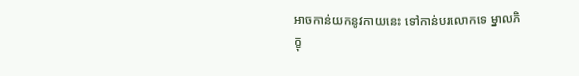អាចកាន់យកនូវកាយនេះ ទៅកាន់បរលោកទេ ម្នាលភិក្ខុ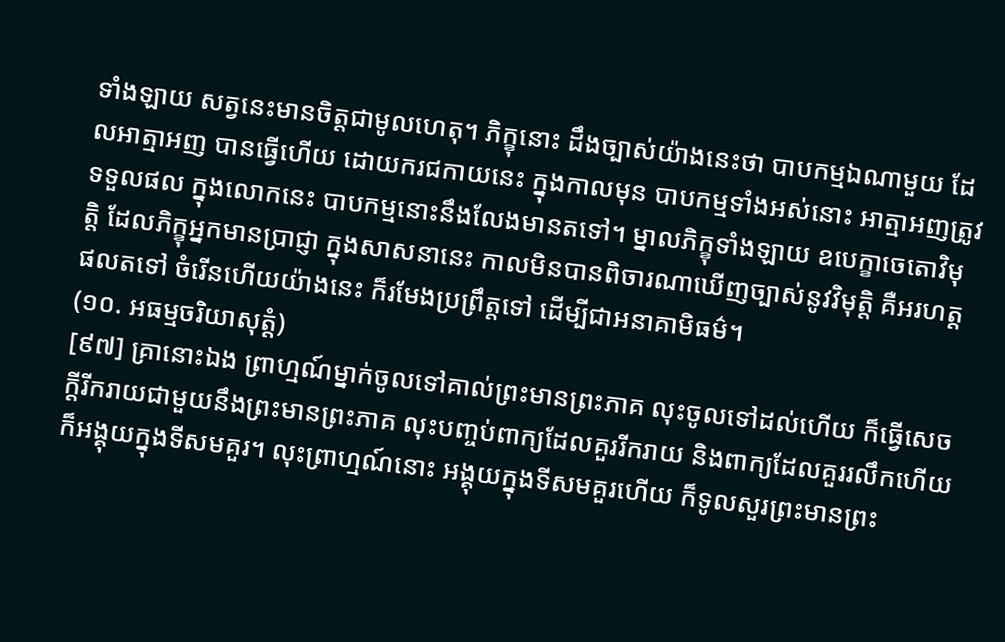ទាំងឡាយ សត្វនេះមានចិត្តជាមូលហេតុ។ ភិក្ខុនោះ ដឹងច្បាស់យ៉ាងនេះថា បាបកម្មឯណាមួយ ដែលអាត្មាអញ បានធ្វើហើយ ដោយករជកាយនេះ ក្នុងកាលមុន បាបកម្មទាំងអស់នោះ អាត្មាអញត្រូវទទួលផល ក្នុងលោកនេះ បាបកម្មនោះនឹងលែងមានតទៅ។ ម្នាលភិក្ខុទាំងឡាយ ឧបេក្ខាចេតោវិមុត្តិ ដែលភិក្ខុអ្នកមានប្រាជ្ញា ក្នុងសាសនានេះ កាលមិនបានពិចារណាឃើញច្បាស់នូវវិមុត្តិ គឺអរហត្តផលតទៅ ចំរើនហើយយ៉ាងនេះ ក៏រមែងប្រព្រឹត្តទៅ ដើម្បីជាអនាគាមិធម៌។
(១០. អធម្មចរិយាសុត្តំ)
[៩៧] គ្រានោះឯង ព្រាហ្មណ៍ម្នាក់ចូលទៅគាល់ព្រះមានព្រះភាគ លុះចូលទៅដល់ហើយ ក៏ធ្វើសេចក្តីរីករាយជាមួយនឹងព្រះមានព្រះភាគ លុះបញ្ចប់ពាក្យដែលគួររីករាយ និងពាក្យដែលគួររលឹកហើយ ក៏អង្គុយក្នុងទីសមគួរ។ លុះព្រាហ្មណ៍នោះ អង្គុយក្នុងទីសមគួរហើយ ក៏ទូលសួរព្រះមានព្រះ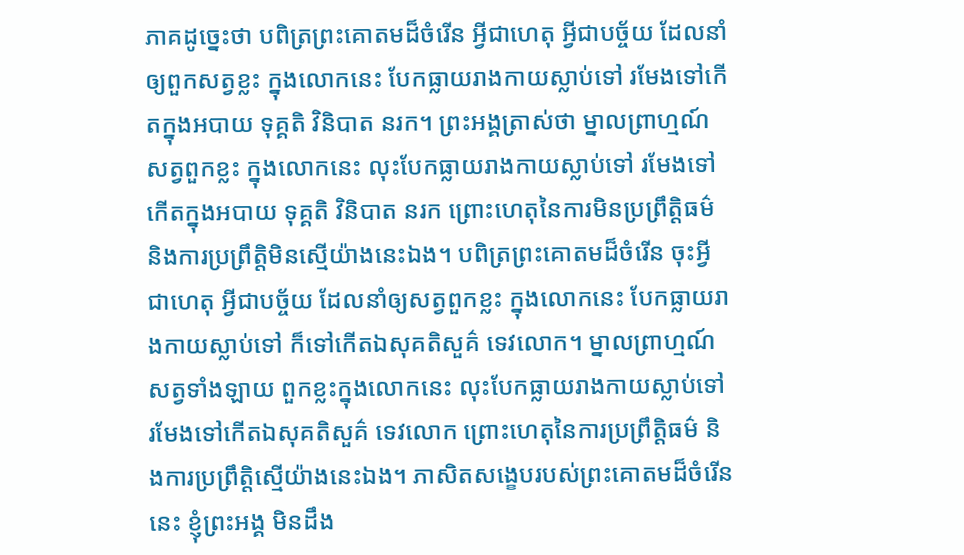ភាគដូច្នេះថា បពិត្រព្រះគោតមដ៏ចំរើន អ្វីជាហេតុ អ្វីជាបច្ច័យ ដែលនាំឲ្យពួកសត្វខ្លះ ក្នុងលោកនេះ បែកធ្លាយរាងកាយស្លាប់ទៅ រមែងទៅកើតក្នុងអបាយ ទុគ្គតិ វិនិបាត នរក។ ព្រះអង្គត្រាស់ថា ម្នាលព្រាហ្មណ៍ សត្វពួកខ្លះ ក្នុងលោកនេះ លុះបែកធ្លាយរាងកាយស្លាប់ទៅ រមែងទៅកើតក្នុងអបាយ ទុគ្គតិ វិនិបាត នរក ព្រោះហេតុនៃការមិនប្រព្រឹត្តិធម៌ និងការប្រព្រឹត្តិមិនស្មើយ៉ាងនេះឯង។ បពិត្រព្រះគោតមដ៏ចំរើន ចុះអ្វីជាហេតុ អ្វីជាបច្ច័យ ដែលនាំឲ្យសត្វពួកខ្លះ ក្នុងលោកនេះ បែកធ្លាយរាងកាយស្លាប់ទៅ ក៏ទៅកើតឯសុគតិសួគ៌ ទេវលោក។ ម្នាលព្រាហ្មណ៍ សត្វទាំងឡាយ ពួកខ្លះក្នុងលោកនេះ លុះបែកធ្លាយរាងកាយស្លាប់ទៅ រមែងទៅកើតឯសុគតិសួគ៌ ទេវលោក ព្រោះហេតុនៃការប្រព្រឹត្តិធម៌ និងការប្រព្រឹត្តិស្មើយ៉ាងនេះឯង។ ភាសិតសង្ខេបរបស់ព្រះគោតមដ៏ចំរើននេះ ខ្ញុំព្រះអង្គ មិនដឹង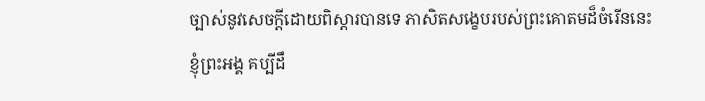ច្បាស់នូវសេចក្តីដោយពិស្តារបានទេ ភាសិតសង្ខេបរបស់ព្រះគោតមដ៏ចំរើននេះ ខ្ញុំព្រះអង្គ គប្បីដឹ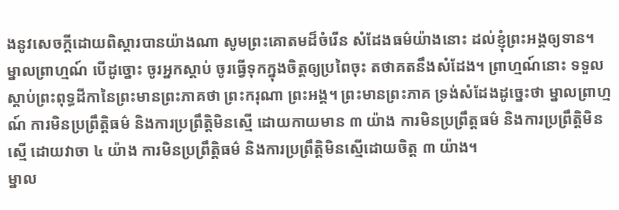ងនូវសេចក្តីដោយពិស្តារបានយ៉ាងណា សូមព្រះគោតមដ៏ចំរើន សំដែងធម៌យ៉ាងនោះ ដល់ខ្ញុំព្រះអង្គឲ្យទាន។ ម្នាលព្រាហ្មណ៍ បើដូច្នោះ ចូរអ្នកស្តាប់ ចូរធ្វើទុកក្នុងចិត្តឲ្យប្រពៃចុះ តថាគតនឹងសំដែង។ ព្រាហ្មណ៍នោះ ទទួលស្តាប់ព្រះពុទ្ធដីកានៃព្រះមានព្រះភាគថា ព្រះករុណា ព្រះអង្គ។ ព្រះមានព្រះភាគ ទ្រង់សំដែងដូច្នេះថា ម្នាលព្រាហ្មណ៍ ការមិនប្រព្រឹត្តិធម៌ និងការប្រព្រឹត្តិមិនស្មើ ដោយកាយមាន ៣ យ៉ាង ការមិនប្រព្រឹត្តធម៌ និងការប្រព្រឹត្តិមិនស្មើ ដោយវាចា ៤ យ៉ាង ការមិនប្រព្រឹត្តិធម៌ និងការប្រព្រឹត្តិមិនស្មើដោយចិត្ត ៣ យ៉ាង។
ម្នាល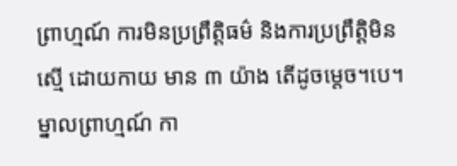ព្រាហ្មណ៍ ការមិនប្រព្រឹត្តិធម៌ និងការប្រព្រឹត្តិមិនស្មើ ដោយកាយ មាន ៣ យ៉ាង តើដូចម្តេច។បេ។ ម្នាលព្រាហ្មណ៍ កា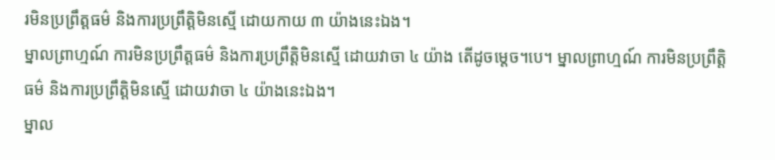រមិនប្រព្រឹត្តធម៌ និងការប្រព្រឹត្តិមិនស្មើ ដោយកាយ ៣ យ៉ាងនេះឯង។
ម្នាលព្រាហ្មណ៍ ការមិនប្រព្រឹត្តធម៌ និងការប្រព្រឹត្តិមិនស្មើ ដោយវាចា ៤ យ៉ាង តើដូចម្តេច។បេ។ ម្នាលព្រាហ្មណ៍ ការមិនប្រព្រឹត្តិធម៌ និងការប្រព្រឹត្តិមិនស្មើ ដោយវាចា ៤ យ៉ាងនេះឯង។
ម្នាល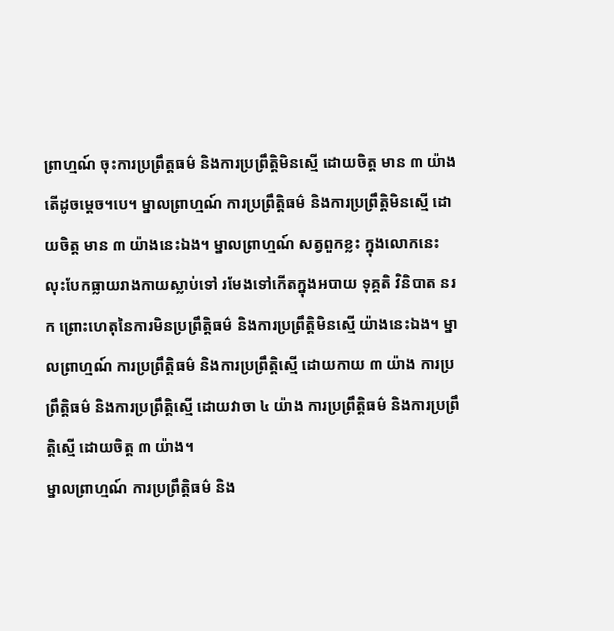ព្រាហ្មណ៍ ចុះការប្រព្រឹត្តធម៌ និងការប្រព្រឹត្តិមិនស្មើ ដោយចិត្ត មាន ៣ យ៉ាង តើដូចម្តេច។បេ។ ម្នាលព្រាហ្មណ៍ ការប្រព្រឹត្តិធម៌ និងការប្រព្រឹត្តិមិនស្មើ ដោយចិត្ត មាន ៣ យ៉ាងនេះឯង។ ម្នាលព្រាហ្មណ៍ សត្វពួកខ្លះ ក្នុងលោកនេះ លុះបែកធ្លាយរាងកាយស្លាប់ទៅ រមែងទៅកើតក្នុងអបាយ ទុគ្គតិ វិនិបាត នរក ព្រោះហេតុនៃការមិនប្រព្រឹត្តិធម៌ និងការប្រព្រឹត្តិមិនស្មើ យ៉ាងនេះឯង។ ម្នាលព្រាហ្មណ៍ ការប្រព្រឹត្តិធម៌ និងការប្រព្រឹត្តិស្មើ ដោយកាយ ៣ យ៉ាង ការប្រព្រឹត្តិធម៌ និងការប្រព្រឹត្តិស្មើ ដោយវាចា ៤ យ៉ាង ការប្រព្រឹត្តិធម៌ និងការប្រព្រឹត្តិស្មើ ដោយចិត្ត ៣ យ៉ាង។
ម្នាលព្រាហ្មណ៍ ការប្រព្រឹត្តិធម៌ និង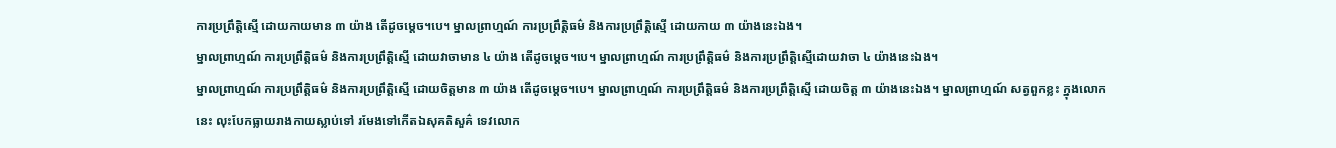ការប្រព្រឹត្តិស្មើ ដោយកាយមាន ៣ យ៉ាង តើដូចម្តេច។បេ។ ម្នាលព្រាហ្មណ៍ ការប្រព្រឹត្តិធម៌ និងការប្រព្រឹត្តិស្មើ ដោយកាយ ៣ យ៉ាងនេះឯង។
ម្នាលព្រាហ្មណ៍ ការប្រព្រឹត្តិធម៌ និងការប្រព្រឹត្តិស្មើ ដោយវាចាមាន ៤ យ៉ាង តើដូចម្តេច។បេ។ ម្នាលព្រាហ្មណ៍ ការប្រព្រឹត្តិធម៌ និងការប្រព្រឹត្តិស្មើដោយវាចា ៤ យ៉ាងនេះឯង។
ម្នាលព្រាហ្មណ៍ ការប្រព្រឹត្តិធម៌ និងការប្រព្រឹត្តិស្មើ ដោយចិត្តមាន ៣ យ៉ាង តើដូចម្តេច។បេ។ ម្នាលព្រាហ្មណ៍ ការប្រព្រឹត្តិធម៌ និងការប្រព្រឹត្តិស្មើ ដោយចិត្ត ៣ យ៉ាងនេះឯង។ ម្នាលព្រាហ្មណ៍ សត្វពួកខ្លះ ក្នុងលោកនេះ លុះបែកធ្លាយរាងកាយស្លាប់ទៅ រមែងទៅកើតឯសុគតិសួគ៌ ទេវលោក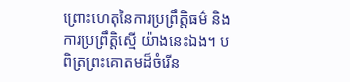ព្រោះហេតុនៃការប្រព្រឹត្តិធម៌ និងការប្រព្រឹត្តិស្មើ យ៉ាងនេះឯង។ បពិត្រព្រះគោតមដ៏ចំរើន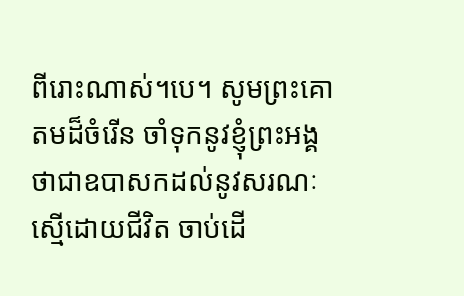ពីរោះណាស់។បេ។ សូមព្រះគោតមដ៏ចំរើន ចាំទុកនូវខ្ញុំព្រះអង្គ ថាជាឧបាសកដល់នូវសរណៈស្មើដោយជីវិត ចាប់ដើ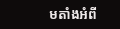មតាំងអំពី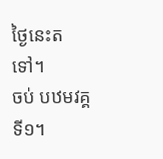ថ្ងៃនេះតទៅ។
ចប់ បឋមវគ្គ ទី១។